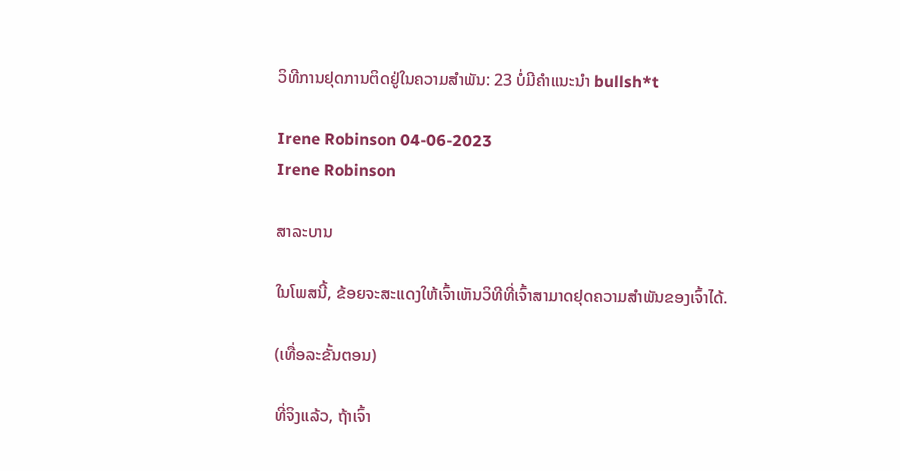ວິທີການຢຸດການຕິດຢູ່ໃນຄວາມສໍາພັນ: 23 ບໍ່ມີຄໍາແນະນໍາ bullsh*t

Irene Robinson 04-06-2023
Irene Robinson

ສາລະບານ

ໃນໂພສນີ້, ຂ້ອຍຈະສະແດງໃຫ້ເຈົ້າເຫັນວິທີທີ່ເຈົ້າສາມາດຢຸດຄວາມສຳພັນຂອງເຈົ້າໄດ້.

(ເທື່ອລະຂັ້ນຕອນ)

ທີ່ຈິງແລ້ວ, ຖ້າເຈົ້າ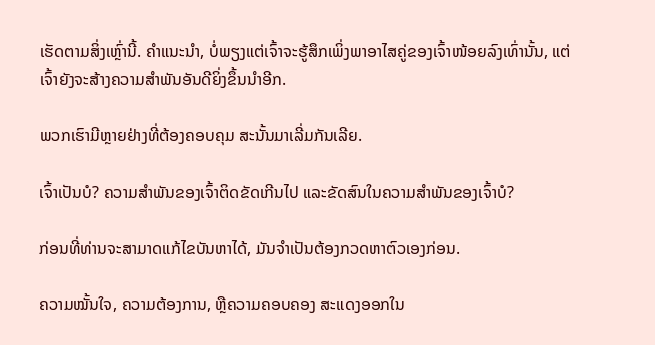ເຮັດຕາມສິ່ງເຫຼົ່ານີ້. ຄຳແນະນຳ, ບໍ່ພຽງແຕ່ເຈົ້າຈະຮູ້ສຶກເພິ່ງພາອາໄສຄູ່ຂອງເຈົ້າໜ້ອຍລົງເທົ່ານັ້ນ, ແຕ່ເຈົ້າຍັງຈະສ້າງຄວາມສໍາພັນອັນດີຍິ່ງຂຶ້ນນຳອີກ.

ພວກເຮົາມີຫຼາຍຢ່າງທີ່ຕ້ອງຄອບຄຸມ ສະນັ້ນມາເລີ່ມກັນເລີຍ.

ເຈົ້າເປັນບໍ? ຄວາມສຳພັນຂອງເຈົ້າຕິດຂັດເກີນໄປ ແລະຂັດສົນໃນຄວາມສຳພັນຂອງເຈົ້າບໍ?

ກ່ອນທີ່ທ່ານຈະສາມາດແກ້ໄຂບັນຫາໄດ້, ມັນຈໍາເປັນຕ້ອງກວດຫາຕົວເອງກ່ອນ.

ຄວາມໝັ້ນໃຈ, ຄວາມຕ້ອງການ, ຫຼືຄວາມຄອບຄອງ ສະແດງອອກໃນ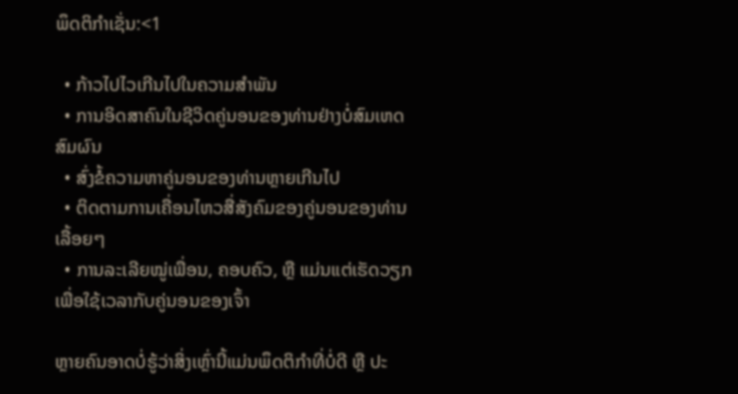ພຶດຕິກໍາເຊັ່ນ:<1

  • ກ້າວໄປໄວເກີນໄປໃນຄວາມສຳພັນ
  • ການອິດສາຄົນໃນຊີວິດຄູ່ນອນຂອງທ່ານຢ່າງບໍ່ສົມເຫດສົມຜົນ
  • ສົ່ງຂໍ້ຄວາມຫາຄູ່ນອນຂອງທ່ານຫຼາຍເກີນໄປ
  • ຕິດຕາມການເຄື່ອນໄຫວສື່ສັງຄົມຂອງຄູ່ນອນຂອງທ່ານ ເລື້ອຍໆ
  • ການລະເລີຍໝູ່ເພື່ອນ, ຄອບຄົວ, ຫຼື ແມ່ນແຕ່ເຮັດວຽກເພື່ອໃຊ້ເວລາກັບຄູ່ນອນຂອງເຈົ້າ

ຫຼາຍຄົນອາດບໍ່ຮູ້ວ່າສິ່ງເຫຼົ່ານີ້ແມ່ນພຶດຕິກຳທີ່ບໍ່ດີ ຫຼື ປະ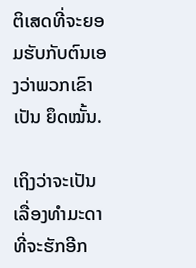ຕິເສດທີ່ຈະຍອມຮັບກັບຕົນເອງວ່າພວກເຂົາເປັນ ຍຶດໝັ້ນ.

ເຖິງວ່າຈະເປັນເລື່ອງທຳມະດາທີ່ຈະຮັກອີກ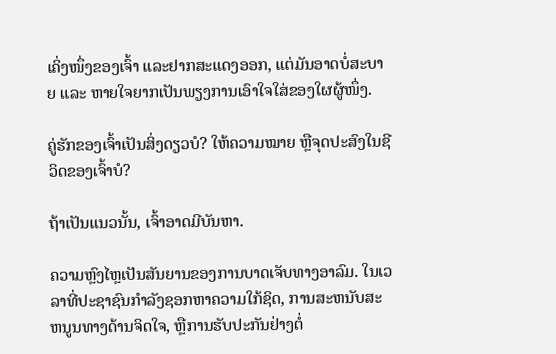ເຄິ່ງໜຶ່ງຂອງເຈົ້າ ແລະຢາກສະແດງອອກ, ແຕ່ມັນອາດບໍ່ສະບາຍ ແລະ ຫາຍໃຈຍາກເປັນພຽງການເອົາໃຈໃສ່ຂອງໃຜຜູ້ໜຶ່ງ.

ຄູ່ຮັກຂອງເຈົ້າເປັນສິ່ງດຽວບໍ? ໃຫ້ຄວາມໝາຍ ຫຼືຈຸດປະສົງໃນຊີວິດຂອງເຈົ້າບໍ?

ຖ້າເປັນແນວນັ້ນ, ເຈົ້າອາດມີບັນຫາ.

ຄວາມຫຼົງໄຫຼເປັນສັນຍານຂອງການບາດເຈັບທາງອາລົມ. ໃນເວລາທີ່ປະຊາຊົນກໍາລັງຊອກຫາຄວາມໃກ້ຊິດ, ການສະຫນັບສະຫນູນທາງດ້ານຈິດໃຈ, ຫຼືການຮັບປະກັນຢ່າງຕໍ່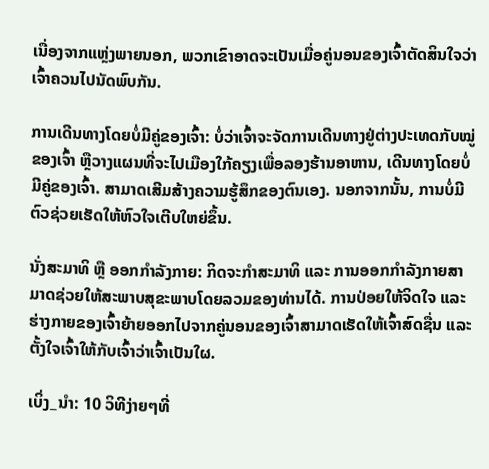ເນື່ອງຈາກແຫຼ່ງພາຍນອກ, ພວກເຂົາອາດຈະເປັນເມື່ອຄູ່ນອນຂອງເຈົ້າຕັດສິນໃຈວ່າເຈົ້າຄວນໄປນັດພົບກັນ.

ການເດີນທາງໂດຍບໍ່ມີຄູ່ຂອງເຈົ້າ: ບໍ່ວ່າເຈົ້າຈະຈັດການເດີນທາງຢູ່ຕ່າງປະເທດກັບໝູ່ຂອງເຈົ້າ ຫຼືວາງແຜນທີ່ຈະໄປເມືອງໃກ້ຄຽງເພື່ອລອງຮ້ານອາຫານ, ເດີນທາງໂດຍບໍ່ມີຄູ່ຂອງເຈົ້າ. ສາມາດເສີມສ້າງຄວາມຮູ້ສຶກຂອງຕົນເອງ. ນອກຈາກນັ້ນ, ການບໍ່ມີຕົວຊ່ວຍເຮັດໃຫ້ຫົວໃຈເຕີບໃຫຍ່ຂຶ້ນ.

ນັ່ງສະມາທິ ຫຼື ອອກກຳລັງກາຍ: ກິດຈະກຳສະມາທິ ແລະ ການອອກກຳລັງກາຍສາມາດຊ່ວຍໃຫ້ສະພາບສຸຂະພາບໂດຍລວມຂອງທ່ານໄດ້. ການປ່ອຍໃຫ້ຈິດໃຈ ແລະຮ່າງກາຍຂອງເຈົ້າຍ້າຍອອກໄປຈາກຄູ່ນອນຂອງເຈົ້າສາມາດເຮັດໃຫ້ເຈົ້າສົດຊື່ນ ແລະຕັ້ງໃຈເຈົ້າໃຫ້ກັບເຈົ້າວ່າເຈົ້າເປັນໃຜ.

ເບິ່ງ_ນຳ: 10 ວິທີງ່າຍໆທີ່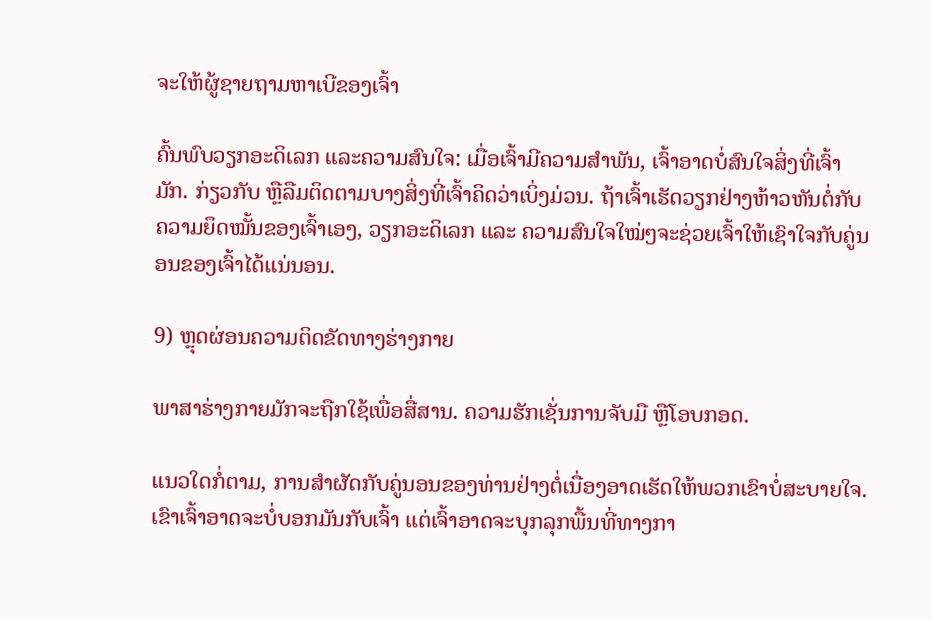ຈະໃຫ້ຜູ້ຊາຍຖາມຫາເບີຂອງເຈົ້າ

ຄົ້ນພົບວຽກອະດິເລກ ແລະຄວາມສົນໃຈ: ເມື່ອເຈົ້າມີຄວາມສໍາພັນ, ເຈົ້າອາດບໍ່ສົນໃຈສິ່ງທີ່ເຈົ້າມັກ. ກ່ຽວກັບ ຫຼືລືມຕິດຕາມບາງສິ່ງທີ່ເຈົ້າຄິດວ່າເບິ່ງມ່ວນ. ຖ້າເຈົ້າເຮັດວຽກຢ່າງຫ້າວຫັນຕໍ່ກັບຄວາມຍຶດໝັ້ນຂອງເຈົ້າເອງ, ວຽກອະດິເລກ ແລະ ຄວາມສົນໃຈໃໝ່ໆຈະຊ່ວຍເຈົ້າໃຫ້ເຊົາໃຈກັບຄູ່ນອນຂອງເຈົ້າໄດ້ແນ່ນອນ.

9) ຫຼຸດຜ່ອນຄວາມຕິດຂັດທາງຮ່າງກາຍ

ພາສາຮ່າງກາຍມັກຈະຖືກໃຊ້ເພື່ອສື່ສານ. ຄວາມຮັກເຊັ່ນການຈັບມື ຫຼືໂອບກອດ.

ແນວໃດກໍ່ຕາມ, ການສໍາຜັດກັບຄູ່ນອນຂອງທ່ານຢ່າງຕໍ່ເນື່ອງອາດເຮັດໃຫ້ພວກເຂົາບໍ່ສະບາຍໃຈ. ເຂົາເຈົ້າອາດຈະບໍ່ບອກມັນກັບເຈົ້າ ແຕ່ເຈົ້າອາດຈະບຸກລຸກພື້ນທີ່ທາງກາ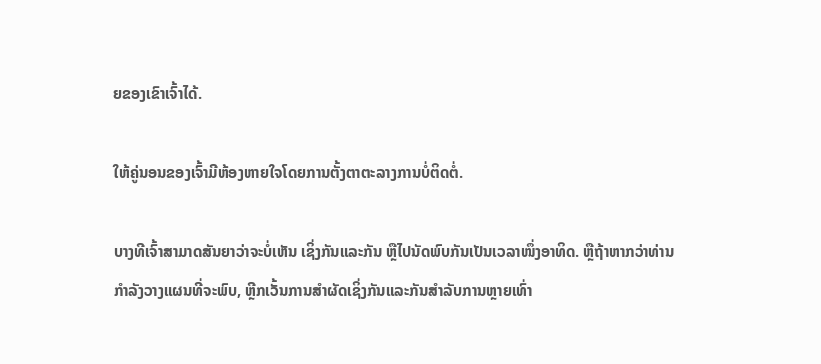ຍຂອງເຂົາເຈົ້າໄດ້.

ໃຫ້ຄູ່ນອນຂອງເຈົ້າມີຫ້ອງຫາຍໃຈໂດຍການຕັ້ງຕາຕະລາງການບໍ່ຕິດຕໍ່.

ບາງທີເຈົ້າສາມາດສັນຍາວ່າຈະບໍ່ເຫັນ ເຊິ່ງກັນແລະກັນ ຫຼືໄປນັດພົບກັນເປັນເວລາໜຶ່ງອາທິດ. ຫຼືຖ້າຫາກວ່າທ່ານກໍາລັງວາງແຜນທີ່ຈະພົບ, ຫຼີກເວັ້ນການສໍາຜັດເຊິ່ງກັນແລະກັນສໍາລັບການຫຼາຍເທົ່າ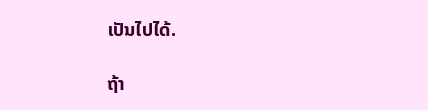ເປັນໄປໄດ້.

ຖ້າ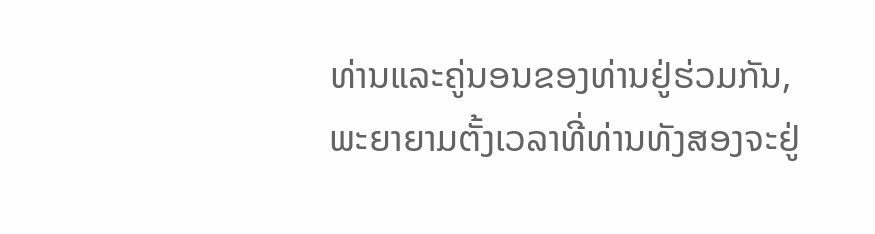ທ່ານແລະຄູ່ນອນຂອງທ່ານຢູ່ຮ່ວມກັນ, ພະຍາຍາມຕັ້ງເວລາທີ່ທ່ານທັງສອງຈະຢູ່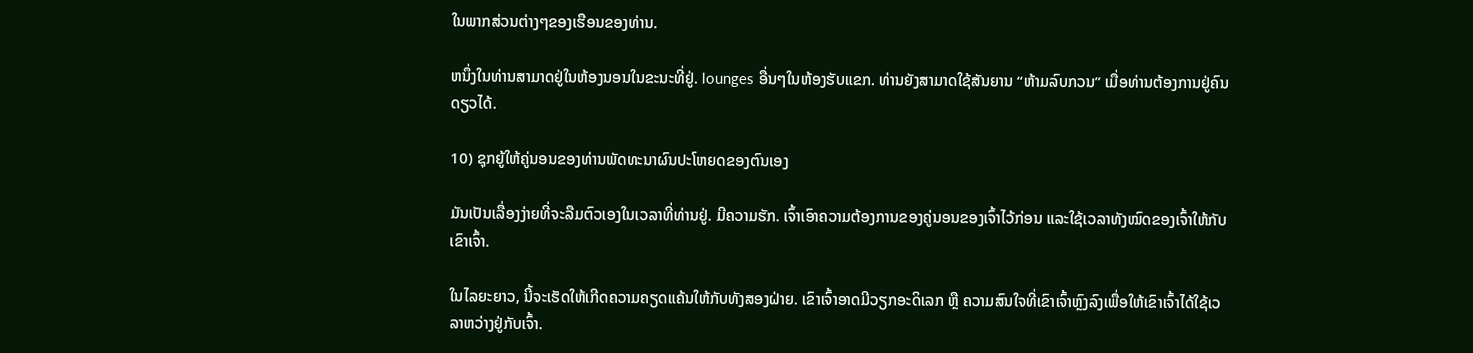ໃນພາກສ່ວນຕ່າງໆຂອງເຮືອນຂອງທ່ານ.

ຫນຶ່ງໃນທ່ານສາມາດຢູ່ໃນຫ້ອງນອນໃນຂະນະທີ່ຢູ່. lounges ອື່ນໆໃນຫ້ອງຮັບແຂກ. ທ່ານຍັງສາມາດໃຊ້ສັນຍານ “ຫ້າມລົບກວນ” ເມື່ອທ່ານຕ້ອງການຢູ່ຄົນດຽວໄດ້.

10) ຊຸກຍູ້ໃຫ້ຄູ່ນອນຂອງທ່ານພັດທະນາຜົນປະໂຫຍດຂອງຕົນເອງ

ມັນເປັນເລື່ອງງ່າຍທີ່ຈະລືມຕົວເອງໃນເວລາທີ່ທ່ານຢູ່. ມີຄວາມຮັກ. ເຈົ້າເອົາຄວາມຕ້ອງການຂອງຄູ່ນອນຂອງເຈົ້າໄວ້ກ່ອນ ແລະໃຊ້ເວລາທັງໝົດຂອງເຈົ້າໃຫ້ກັບເຂົາເຈົ້າ.

ໃນໄລຍະຍາວ, ນີ້ຈະເຮັດໃຫ້ເກີດຄວາມຄຽດແຄ້ນໃຫ້ກັບທັງສອງຝ່າຍ. ເຂົາເຈົ້າອາດມີວຽກອະດິເລກ ຫຼື ຄວາມສົນໃຈທີ່ເຂົາເຈົ້າຫຼົງລົງເພື່ອໃຫ້ເຂົາເຈົ້າໄດ້ໃຊ້ເວລາຫວ່າງຢູ່ກັບເຈົ້າ.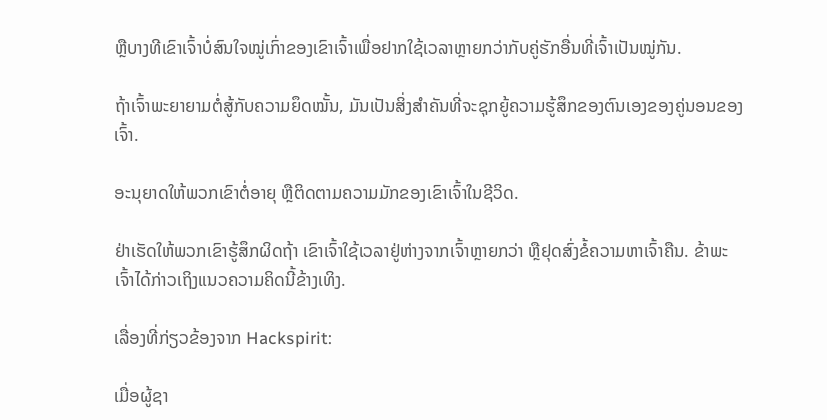ຫຼືບາງທີເຂົາເຈົ້າບໍ່ສົນໃຈໝູ່ເກົ່າຂອງເຂົາເຈົ້າເພື່ອຢາກໃຊ້ເວລາຫຼາຍກວ່າກັບຄູ່ຮັກອື່ນທີ່ເຈົ້າເປັນໝູ່ກັນ.

ຖ້າເຈົ້າພະຍາຍາມຕໍ່ສູ້ກັບຄວາມຍຶດໝັ້ນ, ມັນເປັນສິ່ງສໍາຄັນທີ່ຈະຊຸກຍູ້ຄວາມຮູ້ສຶກຂອງຕົນເອງຂອງຄູ່ນອນຂອງເຈົ້າ.

ອະນຸຍາດໃຫ້ພວກເຂົາຕໍ່ອາຍຸ ຫຼືຕິດຕາມຄວາມມັກຂອງເຂົາເຈົ້າໃນຊີວິດ.

ຢ່າເຮັດໃຫ້ພວກເຂົາຮູ້ສຶກຜິດຖ້າ ເຂົາເຈົ້າໃຊ້ເວລາຢູ່ຫ່າງຈາກເຈົ້າຫຼາຍກວ່າ ຫຼືຢຸດສົ່ງຂໍ້ຄວາມຫາເຈົ້າຄືນ. ຂ້າພະເຈົ້າໄດ້ກ່າວເຖິງແນວຄວາມຄິດນີ້ຂ້າງເທິງ.

ເລື່ອງທີ່ກ່ຽວຂ້ອງຈາກ Hackspirit:

ເມື່ອຜູ້ຊາ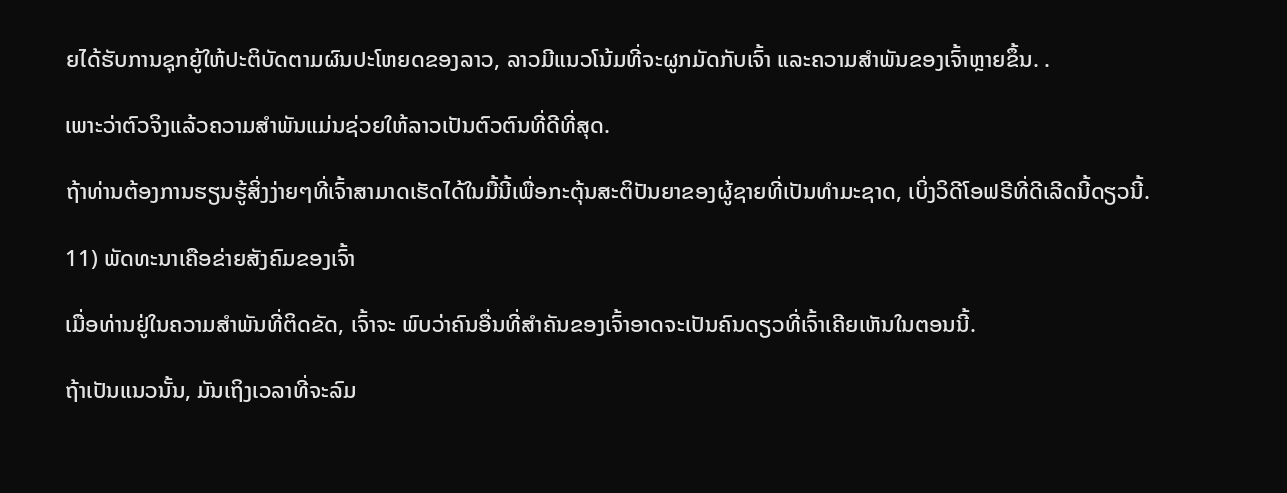ຍໄດ້ຮັບການຊຸກຍູ້ໃຫ້ປະຕິບັດຕາມຜົນປະໂຫຍດຂອງລາວ, ລາວມີແນວໂນ້ມທີ່ຈະຜູກມັດກັບເຈົ້າ ແລະຄວາມສໍາພັນຂອງເຈົ້າຫຼາຍຂຶ້ນ. .

ເພາະວ່າຕົວຈິງແລ້ວຄວາມສຳພັນແມ່ນຊ່ວຍໃຫ້ລາວເປັນຕົວຕົນທີ່ດີທີ່ສຸດ.

ຖ້າທ່ານຕ້ອງການຮຽນຮູ້ສິ່ງງ່າຍໆທີ່ເຈົ້າສາມາດເຮັດໄດ້ໃນມື້ນີ້ເພື່ອກະຕຸ້ນສະຕິປັນຍາຂອງຜູ້ຊາຍທີ່ເປັນທໍາມະຊາດ, ເບິ່ງວິດີໂອຟຣີທີ່ດີເລີດນີ້ດຽວນີ້.

11) ພັດທະນາເຄືອຂ່າຍສັງຄົມຂອງເຈົ້າ

ເມື່ອທ່ານຢູ່ໃນຄວາມສໍາພັນທີ່ຕິດຂັດ, ເຈົ້າຈະ ພົບວ່າຄົນອື່ນທີ່ສຳຄັນຂອງເຈົ້າອາດຈະເປັນຄົນດຽວທີ່ເຈົ້າເຄີຍເຫັນໃນຕອນນີ້.

ຖ້າເປັນແນວນັ້ນ, ມັນເຖິງເວລາທີ່ຈະລົມ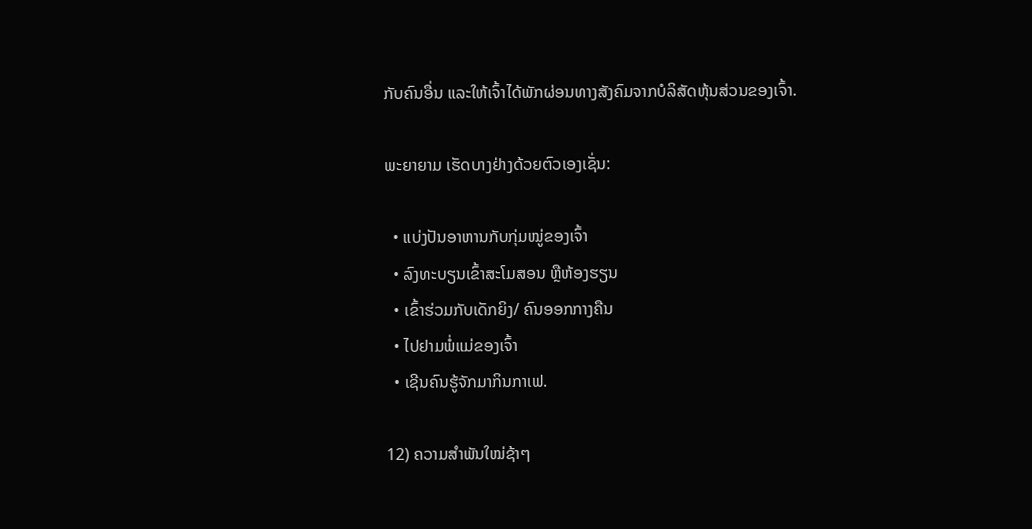ກັບຄົນອື່ນ ແລະໃຫ້ເຈົ້າໄດ້ພັກຜ່ອນທາງສັງຄົມຈາກບໍລິສັດຫຸ້ນສ່ວນຂອງເຈົ້າ.

ພະຍາຍາມ ເຮັດບາງຢ່າງດ້ວຍຕົວເອງເຊັ່ນ:

  • ແບ່ງປັນອາຫານກັບກຸ່ມໝູ່ຂອງເຈົ້າ
  • ລົງທະບຽນເຂົ້າສະໂມສອນ ຫຼືຫ້ອງຮຽນ
  • ເຂົ້າຮ່ວມກັບເດັກຍິງ/ ຄົນອອກກາງຄືນ
  • ໄປຢາມພໍ່ແມ່ຂອງເຈົ້າ
  • ເຊີນຄົນຮູ້ຈັກມາກິນກາເຟ.

12) ຄວາມສໍາພັນໃໝ່ຊ້າໆ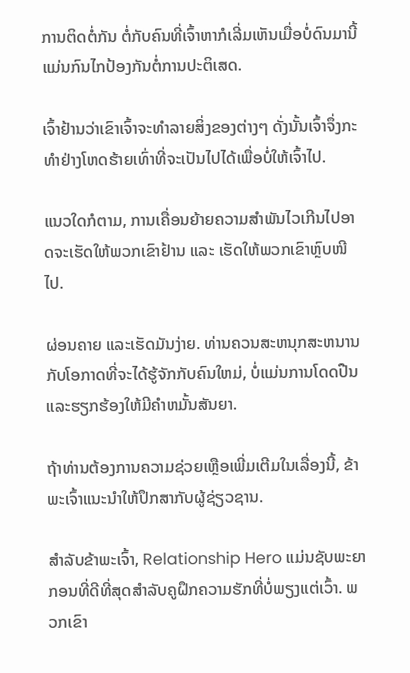ການຕິດຕໍ່ກັນ ຕໍ່ກັບຄົນທີ່ເຈົ້າຫາກໍເລີ່ມເຫັນເມື່ອບໍ່ດົນມານີ້ແມ່ນກົນໄກປ້ອງກັນຕໍ່ການປະຕິເສດ.

ເຈົ້າຢ້ານວ່າເຂົາເຈົ້າຈະທຳລາຍສິ່ງຂອງຕ່າງໆ ດັ່ງນັ້ນເຈົ້າຈຶ່ງກະທຳຢ່າງໂຫດຮ້າຍເທົ່າທີ່ຈະເປັນໄປໄດ້ເພື່ອບໍ່ໃຫ້ເຈົ້າໄປ.

ແນວໃດກໍຕາມ, ການເຄື່ອນຍ້າຍຄວາມສຳພັນໄວເກີນໄປອາດຈະເຮັດໃຫ້ພວກເຂົາຢ້ານ ແລະ ເຮັດໃຫ້ພວກເຂົາຫຼົບໜີໄປ.

ຜ່ອນຄາຍ ແລະເຮັດມັນງ່າຍ. ທ່ານຄວນສະຫນຸກສະຫນານກັບໂອກາດທີ່ຈະໄດ້ຮູ້ຈັກກັບຄົນໃຫມ່, ບໍ່ແມ່ນການໂດດປືນແລະຮຽກຮ້ອງໃຫ້ມີຄໍາຫມັ້ນສັນຍາ.

ຖ້າທ່ານຕ້ອງການຄວາມຊ່ວຍເຫຼືອເພີ່ມເຕີມໃນເລື່ອງນີ້, ຂ້າພະເຈົ້າແນະນໍາໃຫ້ປຶກສາກັບຜູ້ຊ່ຽວຊານ.

ສໍາລັບຂ້າພະເຈົ້າ, Relationship Hero ແມ່ນຊັບພະຍາກອນທີ່ດີທີ່ສຸດສໍາລັບຄູຝຶກຄວາມຮັກທີ່ບໍ່ພຽງແຕ່ເວົ້າ. ພວກເຂົາ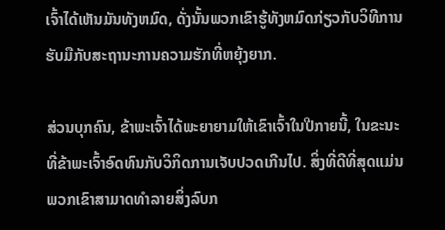ເຈົ້າໄດ້ເຫັນມັນທັງຫມົດ, ດັ່ງນັ້ນພວກເຂົາຮູ້ທັງຫມົດກ່ຽວກັບວິທີການຮັບມືກັບສະຖານະການຄວາມຮັກທີ່ຫຍຸ້ງຍາກ.

ສ່ວນບຸກຄົນ, ຂ້າພະເຈົ້າໄດ້ພະຍາຍາມໃຫ້ເຂົາເຈົ້າໃນປີກາຍນີ້, ໃນຂະນະທີ່ຂ້າພະເຈົ້າອົດທົນກັບວິກິດການເຈັບປວດເກີນໄປ. ສິ່ງທີ່ດີທີ່ສຸດແມ່ນພວກເຂົາສາມາດທໍາລາຍສິ່ງລົບກ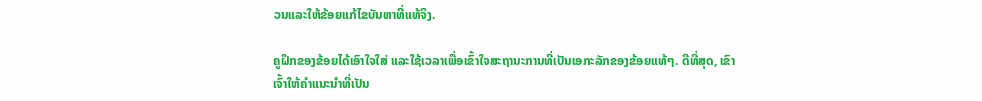ວນແລະໃຫ້ຂ້ອຍແກ້ໄຂບັນຫາທີ່ແທ້ຈິງ.

ຄູຝຶກຂອງຂ້ອຍໄດ້ເອົາໃຈໃສ່ ແລະໃຊ້ເວລາເພື່ອເຂົ້າໃຈສະຖານະການທີ່ເປັນເອກະລັກຂອງຂ້ອຍແທ້ໆ. ດີທີ່ສຸດ, ເຂົາເຈົ້າໃຫ້ຄຳແນະນຳທີ່ເປັນ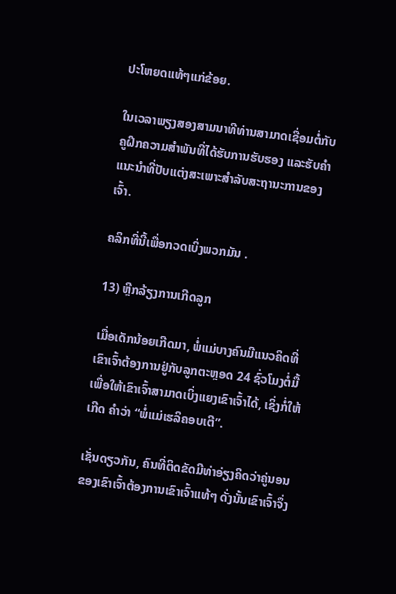ປະໂຫຍດແທ້ໆແກ່ຂ້ອຍ.

ໃນເວລາພຽງສອງສາມນາທີທ່ານສາມາດເຊື່ອມຕໍ່ກັບຄູຝຶກຄວາມສຳພັນທີ່ໄດ້ຮັບການຮັບຮອງ ແລະຮັບຄຳແນະນຳທີ່ປັບແຕ່ງສະເພາະສຳລັບສະຖານະການຂອງເຈົ້າ.

ຄລິກທີ່ນີ້ເພື່ອກວດເບິ່ງພວກມັນ .

13) ຫຼີກລ້ຽງການເກີດລູກ

ເມື່ອເດັກນ້ອຍເກີດມາ, ພໍ່ແມ່ບາງຄົນມີແນວຄິດທີ່ເຂົາເຈົ້າຕ້ອງການຢູ່ກັບລູກຕະຫຼອດ 24 ຊົ່ວໂມງຕໍ່ມື້ເພື່ອໃຫ້ເຂົາເຈົ້າສາມາດເບິ່ງແຍງເຂົາເຈົ້າໄດ້, ເຊິ່ງກໍ່ໃຫ້ເກີດ ຄຳວ່າ “ພໍ່ແມ່ເຮລິຄອບເຕີ”.

ເຊັ່ນດຽວກັນ, ຄົນທີ່ຕິດຂັດມີທ່າອ່ຽງຄິດວ່າຄູ່ນອນຂອງເຂົາເຈົ້າຕ້ອງການເຂົາເຈົ້າແທ້ໆ ດັ່ງນັ້ນເຂົາເຈົ້າຈຶ່ງ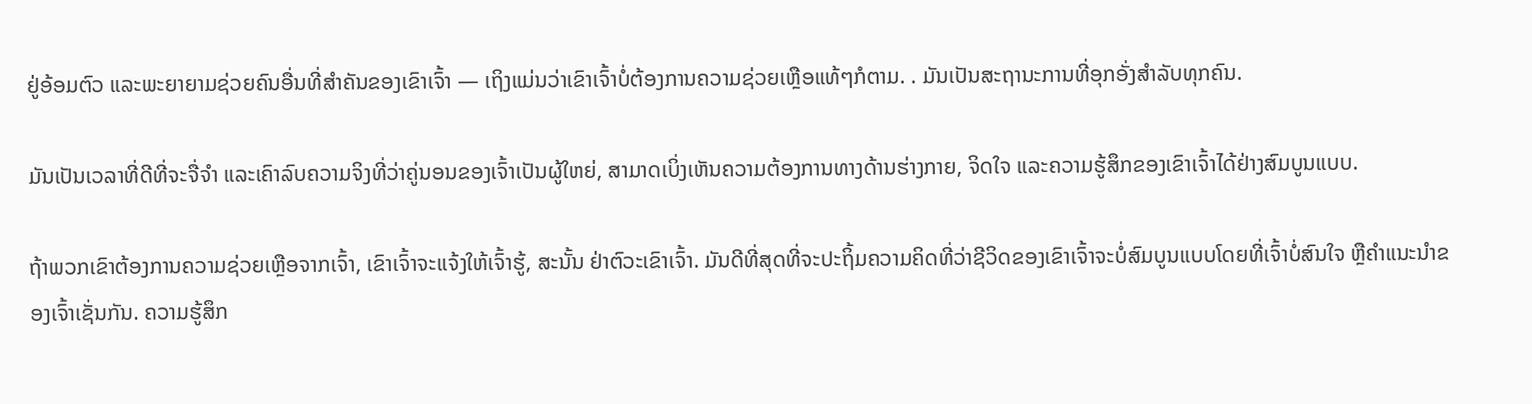ຢູ່ອ້ອມຕົວ ແລະພະຍາຍາມຊ່ວຍຄົນອື່ນທີ່ສຳຄັນຂອງເຂົາເຈົ້າ — ເຖິງແມ່ນວ່າເຂົາເຈົ້າບໍ່ຕ້ອງການຄວາມຊ່ວຍເຫຼືອແທ້ໆກໍຕາມ. . ມັນເປັນສະຖານະການທີ່ອຸກອັ່ງສໍາລັບທຸກຄົນ.

ມັນເປັນເວລາທີ່ດີທີ່ຈະຈື່ຈໍາ ແລະເຄົາລົບຄວາມຈິງທີ່ວ່າຄູ່ນອນຂອງເຈົ້າເປັນຜູ້ໃຫຍ່, ສາມາດເບິ່ງເຫັນຄວາມຕ້ອງການທາງດ້ານຮ່າງກາຍ, ຈິດໃຈ ແລະຄວາມຮູ້ສຶກຂອງເຂົາເຈົ້າໄດ້ຢ່າງສົມບູນແບບ.

ຖ້າພວກເຂົາຕ້ອງການຄວາມຊ່ວຍເຫຼືອຈາກເຈົ້າ, ເຂົາເຈົ້າຈະແຈ້ງໃຫ້ເຈົ້າຮູ້, ສະນັ້ນ ຢ່າຕົວະເຂົາເຈົ້າ. ມັນດີທີ່ສຸດທີ່ຈະປະຖິ້ມຄວາມຄິດທີ່ວ່າຊີວິດຂອງເຂົາເຈົ້າຈະບໍ່ສົມບູນແບບໂດຍທີ່ເຈົ້າບໍ່ສົນໃຈ ຫຼືຄຳແນະນຳຂອງເຈົ້າເຊັ່ນກັນ. ຄວາມຮູ້ສຶກ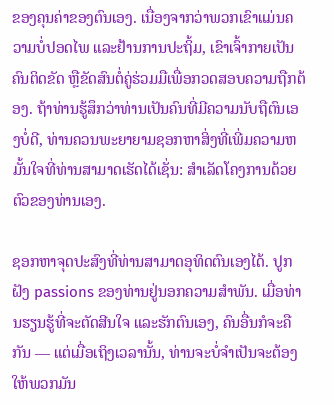ຂອງຄຸນຄ່າຂອງຕົນເອງ. ເນື່ອງຈາກວ່າພວກເຂົາແມ່ນຄວາມບໍ່ປອດໄພ ແລະຢ້ານການປະຖິ້ມ, ເຂົາເຈົ້າກາຍເປັນຄົນຕິດຂັດ ຫຼືຂັດສົນຕໍ່ຄູ່ຮ່ວມມືເພື່ອກວດສອບຄວາມຖືກຕ້ອງ. ຖ້າທ່ານຮູ້ສຶກວ່າທ່ານເປັນຄົນທີ່ມີຄວາມນັບຖືຕົນເອງບໍ່ດີ, ທ່ານຄວນພະຍາຍາມຊອກຫາສິ່ງທີ່ເພີ່ມຄວາມຫມັ້ນໃຈທີ່ທ່ານສາມາດເຮັດໄດ້ເຊັ່ນ: ສໍາເລັດໂຄງການດ້ວຍຕົວຂອງທ່ານເອງ.

ຊອກຫາຈຸດປະສົງທີ່ທ່ານສາມາດອຸທິດຕົນເອງໄດ້. ປູກຝັງ passions ຂອງທ່ານຢູ່ນອກຄວາມສໍາພັນ. ເມື່ອທ່ານຮຽນຮູ້ທີ່ຈະຕັດສີນໃຈ ແລະຮັກຕົນເອງ, ຄົນອື່ນກໍຈະຄືກັນ — ແຕ່ເມື່ອເຖິງເວລານັ້ນ, ທ່ານຈະບໍ່ຈຳເປັນຈະຕ້ອງໃຫ້ພວກມັນ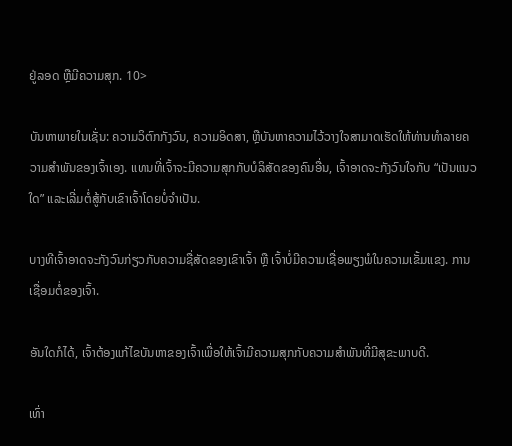ຢູ່ລອດ ຫຼືມີຄວາມສຸກ. 10>

ບັນຫາພາຍໃນເຊັ່ນ: ຄວາມວິຕົກກັງວົນ, ຄວາມອິດສາ, ຫຼືບັນຫາຄວາມໄວ້ວາງໃຈສາມາດເຮັດໃຫ້ທ່ານທໍາລາຍຄວາມສໍາພັນຂອງເຈົ້າເອງ. ແທນທີ່ເຈົ້າຈະມີຄວາມສຸກກັບບໍລິສັດຂອງຄົນອື່ນ, ເຈົ້າອາດຈະກັງວົນໃຈກັບ “ເປັນແນວໃດ” ແລະເລີ່ມຕໍ່ສູ້ກັບເຂົາເຈົ້າໂດຍບໍ່ຈຳເປັນ.

ບາງທີເຈົ້າອາດຈະກັງວົນກ່ຽວກັບຄວາມຊື່ສັດຂອງເຂົາເຈົ້າ ຫຼື ເຈົ້າບໍ່ມີຄວາມເຊື່ອພຽງພໍໃນຄວາມເຂັ້ມແຂງ. ການເຊື່ອມຕໍ່ຂອງເຈົ້າ.

ອັນໃດກໍໄດ້, ເຈົ້າຕ້ອງແກ້ໄຂບັນຫາຂອງເຈົ້າເພື່ອໃຫ້ເຈົ້າມີຄວາມສຸກກັບຄວາມສຳພັນທີ່ມີສຸຂະພາບດີ.

ເທົ່າ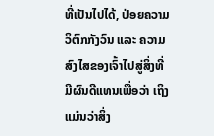ທີ່ເປັນໄປໄດ້, ປ່ອຍຄວາມວິຕົກກັງວົນ ແລະ ຄວາມສົງໄສຂອງເຈົ້າໄປສູ່ສິ່ງທີ່ມີຜົນດີແທນເພື່ອວ່າ ເຖິງແມ່ນວ່າສິ່ງ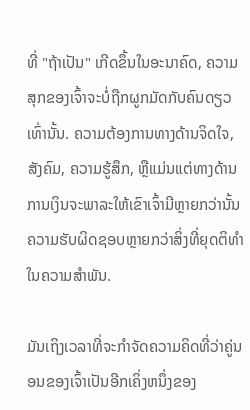ທີ່ "ຖ້າເປັນ" ເກີດຂຶ້ນໃນອະນາຄົດ, ຄວາມສຸກຂອງເຈົ້າຈະບໍ່ຖືກຜູກມັດກັບຄົນດຽວເທົ່ານັ້ນ. ຄວາມຕ້ອງການທາງດ້ານຈິດໃຈ, ສັງຄົມ, ຄວາມຮູ້ສຶກ, ຫຼືແມ່ນແຕ່ທາງດ້ານການເງິນຈະພາລະໃຫ້ເຂົາເຈົ້າມີຫຼາຍກວ່ານັ້ນຄວາມຮັບຜິດຊອບຫຼາຍກວ່າສິ່ງທີ່ຍຸດຕິທໍາໃນຄວາມສໍາພັນ.

ມັນເຖິງເວລາທີ່ຈະກໍາຈັດຄວາມຄິດທີ່ວ່າຄູ່ນອນຂອງເຈົ້າເປັນອີກເຄິ່ງຫນຶ່ງຂອງ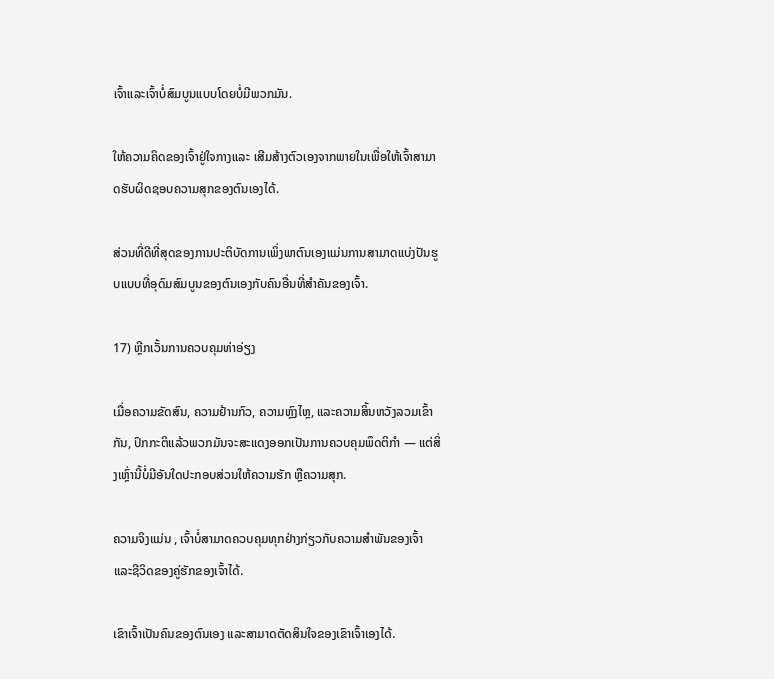ເຈົ້າແລະເຈົ້າບໍ່ສົມບູນແບບໂດຍບໍ່ມີພວກມັນ.

ໃຫ້ຄວາມຄິດຂອງເຈົ້າຢູ່ໃຈກາງແລະ ເສີມສ້າງຕົວເອງຈາກພາຍໃນເພື່ອໃຫ້ເຈົ້າສາມາດຮັບຜິດຊອບຄວາມສຸກຂອງຕົນເອງໄດ້.

ສ່ວນທີ່ດີທີ່ສຸດຂອງການປະຕິບັດການເພິ່ງພາຕົນເອງແມ່ນການສາມາດແບ່ງປັນຮູບແບບທີ່ອຸດົມສົມບູນຂອງຕົນເອງກັບຄົນອື່ນທີ່ສໍາຄັນຂອງເຈົ້າ.

17) ຫຼີກເວັ້ນການຄວບຄຸມທ່າອ່ຽງ

ເມື່ອຄວາມຂັດສົນ, ຄວາມຢ້ານກົວ, ຄວາມຫຼົງໄຫຼ, ແລະຄວາມສິ້ນຫວັງລວມເຂົ້າກັນ, ປົກກະຕິແລ້ວພວກມັນຈະສະແດງອອກເປັນການຄວບຄຸມພຶດຕິກໍາ — ແຕ່ສິ່ງເຫຼົ່ານີ້ບໍ່ມີອັນໃດປະກອບສ່ວນໃຫ້ຄວາມຮັກ ຫຼືຄວາມສຸກ.

ຄວາມຈິງແມ່ນ , ເຈົ້າບໍ່ສາມາດຄວບຄຸມທຸກຢ່າງກ່ຽວກັບຄວາມສຳພັນຂອງເຈົ້າ ແລະຊີວິດຂອງຄູ່ຮັກຂອງເຈົ້າໄດ້.

ເຂົາເຈົ້າເປັນຄົນຂອງຕົນເອງ ແລະສາມາດຕັດສິນໃຈຂອງເຂົາເຈົ້າເອງໄດ້.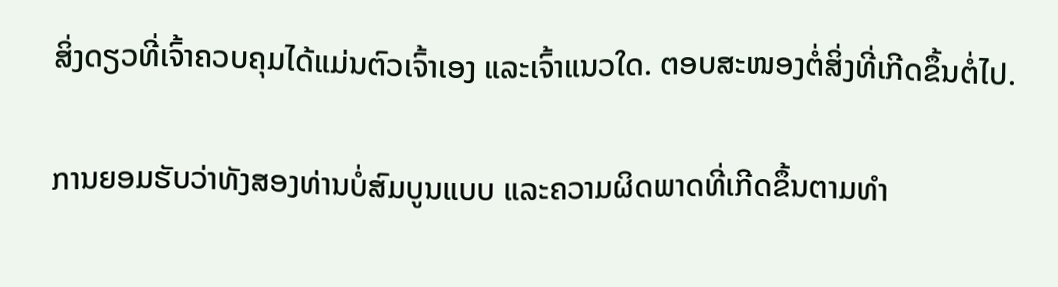ສິ່ງດຽວທີ່ເຈົ້າຄວບຄຸມໄດ້ແມ່ນຕົວເຈົ້າເອງ ແລະເຈົ້າແນວໃດ. ຕອບສະໜອງຕໍ່ສິ່ງທີ່ເກີດຂຶ້ນຕໍ່ໄປ.

ການຍອມຮັບວ່າທັງສອງທ່ານບໍ່ສົມບູນແບບ ແລະຄວາມຜິດພາດທີ່ເກີດຂຶ້ນຕາມທຳ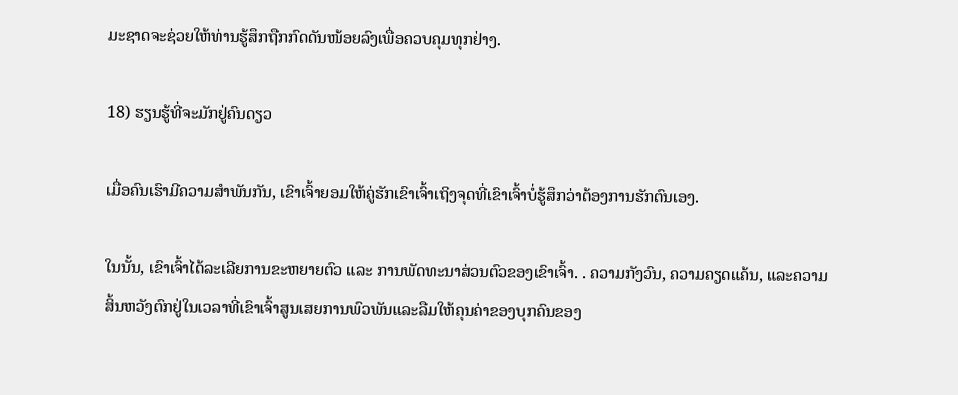ມະຊາດຈະຊ່ວຍໃຫ້ທ່ານຮູ້ສຶກຖືກກົດດັນໜ້ອຍລົງເພື່ອຄວບຄຸມທຸກຢ່າງ.

18) ຮຽນຮູ້ທີ່ຈະມັກຢູ່ຄົນດຽວ

ເມື່ອຄົນເຮົາມີຄວາມສໍາພັນກັນ, ເຂົາເຈົ້າຍອມໃຫ້ຄູ່ຮັກເຂົາເຈົ້າເຖິງຈຸດທີ່ເຂົາເຈົ້າບໍ່ຮູ້ສຶກວ່າຕ້ອງການຮັກຕົນເອງ.

ໃນນັ້ນ, ເຂົາເຈົ້າໄດ້ລະເລີຍການຂະຫຍາຍຕົວ ແລະ ການພັດທະນາສ່ວນຕົວຂອງເຂົາເຈົ້າ. . ຄວາມກັງວົນ, ຄວາມຄຽດແຄ້ນ, ແລະຄວາມສິ້ນຫວັງຕົກຢູ່ໃນເວລາທີ່ເຂົາເຈົ້າສູນເສຍການພົວພັນແລະລືມໃຫ້ຄຸນຄ່າຂອງບຸກຄົນຂອງ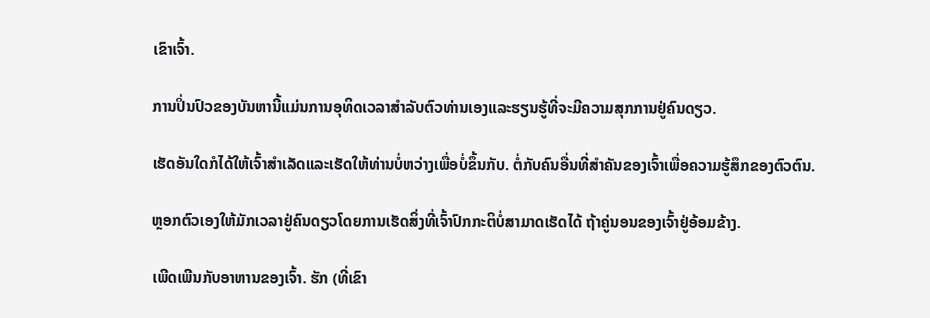ເຂົາເຈົ້າ.

ການປິ່ນປົວຂອງບັນຫານີ້ແມ່ນການອຸທິດເວລາສໍາລັບຕົວທ່ານເອງແລະຮຽນຮູ້ທີ່ຈະມີຄວາມສຸກການຢູ່ຄົນດຽວ.

ເຮັດອັນໃດກໍໄດ້ໃຫ້ເຈົ້າສໍາເລັດແລະເຮັດໃຫ້ທ່ານບໍ່ຫວ່າງເພື່ອບໍ່ຂຶ້ນກັບ. ຕໍ່ກັບຄົນອື່ນທີ່ສຳຄັນຂອງເຈົ້າເພື່ອຄວາມຮູ້ສຶກຂອງຕົວຕົນ.

ຫຼອກຕົວເອງໃຫ້ມັກເວລາຢູ່ຄົນດຽວໂດຍການເຮັດສິ່ງທີ່ເຈົ້າປົກກະຕິບໍ່ສາມາດເຮັດໄດ້ ຖ້າຄູ່ນອນຂອງເຈົ້າຢູ່ອ້ອມຂ້າງ.

ເພີດເພີນກັບອາຫານຂອງເຈົ້າ. ຮັກ (ທີ່ເຂົາ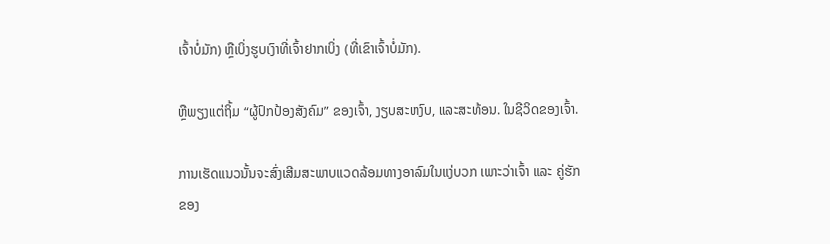ເຈົ້າບໍ່ມັກ) ຫຼືເບິ່ງຮູບເງົາທີ່ເຈົ້າຢາກເບິ່ງ (ທີ່ເຂົາເຈົ້າບໍ່ມັກ).

ຫຼືພຽງແຕ່ຖິ້ມ “ຜູ້ປົກປ້ອງສັງຄົມ” ຂອງເຈົ້າ, ງຽບສະຫງົບ, ແລະສະທ້ອນ. ໃນຊີວິດຂອງເຈົ້າ.

ການເຮັດແນວນັ້ນຈະສົ່ງເສີມສະພາບແວດລ້ອມທາງອາລົມໃນແງ່ບວກ ເພາະວ່າເຈົ້າ ແລະ ຄູ່ຮັກຂອງ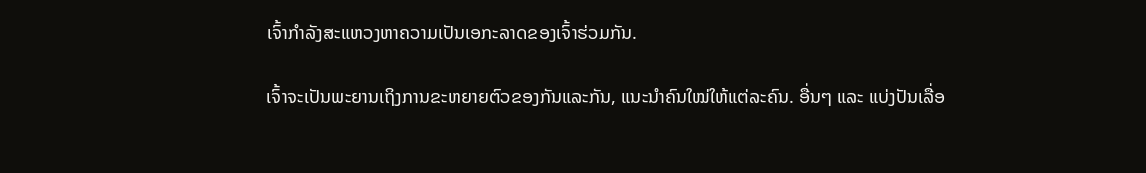ເຈົ້າກໍາລັງສະແຫວງຫາຄວາມເປັນເອກະລາດຂອງເຈົ້າຮ່ວມກັນ.

ເຈົ້າຈະເປັນພະຍານເຖິງການຂະຫຍາຍຕົວຂອງກັນແລະກັນ, ແນະນຳຄົນໃໝ່ໃຫ້ແຕ່ລະຄົນ. ອື່ນໆ ແລະ ແບ່ງປັນເລື່ອ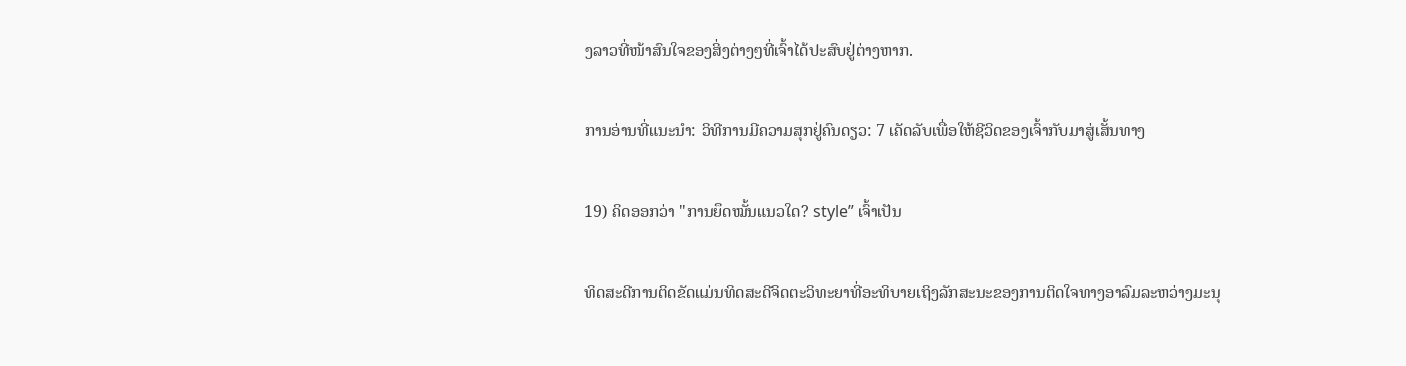ງລາວທີ່ໜ້າສົນໃຈຂອງສິ່ງຕ່າງໆທີ່ເຈົ້າໄດ້ປະສົບຢູ່ຕ່າງຫາກ.

ການອ່ານທີ່ແນະນຳ: ວິທີການມີຄວາມສຸກຢູ່ຄົນດຽວ: 7 ເຄັດລັບເພື່ອໃຫ້ຊີວິດຂອງເຈົ້າກັບມາສູ່ເສັ້ນທາງ

19) ຄິດອອກວ່າ "ການຍຶດໝັ້ນແນວໃດ? style” ເຈົ້າເປັນ

ທິດສະດີການຕິດຂັດແມ່ນທິດສະດີຈິດຕະວິທະຍາທີ່ອະທິບາຍເຖິງລັກສະນະຂອງການຕິດໃຈທາງອາລົມລະຫວ່າງມະນຸ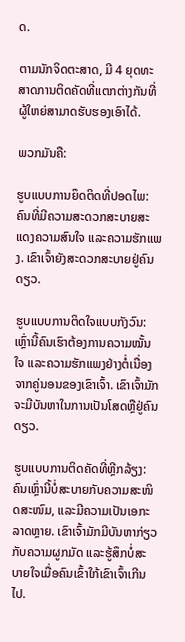ດ.

ຕາມນັກຈິດຕະສາດ, ມີ 4 ຍຸດທະສາດການຕິດຄັດທີ່ແຕກຕ່າງກັນທີ່ຜູ້ໃຫຍ່ສາມາດຮັບຮອງເອົາໄດ້.

ພວກມັນຄື:

ຮູບແບບການຍຶດຕິດທີ່ປອດໄພ: ຄົນທີ່ມີຄວາມສະດວກສະບາຍສະແດງຄວາມສົນໃຈ ແລະຄວາມຮັກແພງ. ເຂົາເຈົ້າຍັງສະດວກສະບາຍຢູ່ຄົນດຽວ.

ຮູບແບບການຕິດໃຈແບບກັງວົນ: ເຫຼົ່ານີ້ຄົນເຮົາຕ້ອງການຄວາມໝັ້ນໃຈ ແລະຄວາມຮັກແພງຢ່າງຕໍ່ເນື່ອງຈາກຄູ່ນອນຂອງເຂົາເຈົ້າ. ເຂົາເຈົ້າມັກຈະມີບັນຫາໃນການເປັນໂສດຫຼືຢູ່ຄົນດຽວ.

ຮູບແບບການຕິດຄັດທີ່ຫຼີກລ້ຽງ: ຄົນເຫຼົ່ານີ້ບໍ່ສະບາຍກັບຄວາມສະໜິດສະໜົມ, ແລະມີຄວາມເປັນເອກະລາດຫຼາຍ. ເຂົາເຈົ້າມັກມີບັນຫາກ່ຽວກັບຄວາມຜູກມັດ ແລະຮູ້ສຶກບໍ່ສະບາຍໃຈເມື່ອຄົນເຂົ້າໃກ້ເຂົາເຈົ້າເກີນໄປ.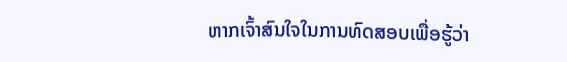ຫາກເຈົ້າສົນໃຈໃນການທົດສອບເພື່ອຮູ້ວ່າ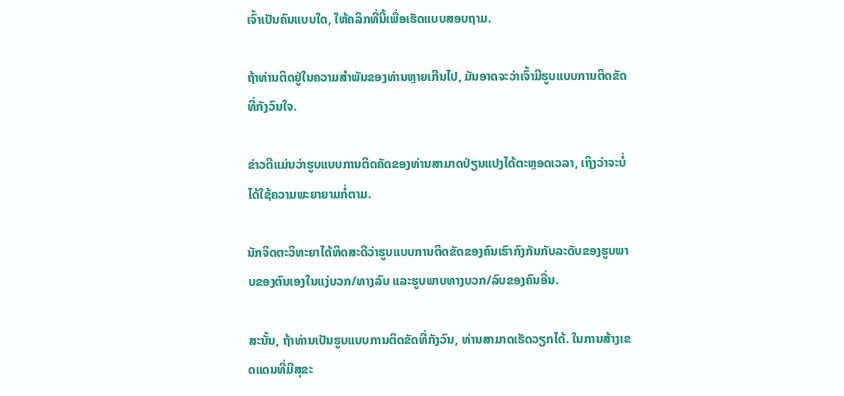ເຈົ້າເປັນຄົນແບບໃດ, ໃຫ້ຄລິກທີ່ນີ້ເພື່ອເຮັດແບບສອບຖາມ.

ຖ້າທ່ານຕິດຢູ່ໃນຄວາມສຳພັນຂອງທ່ານຫຼາຍເກີນໄປ, ມັນອາດຈະວ່າເຈົ້າມີຮູບແບບການຕິດຂັດທີ່ກັງວົນໃຈ.

ຂ່າວດີແມ່ນວ່າຮູບແບບການຕິດຄັດຂອງທ່ານສາມາດປ່ຽນແປງໄດ້ຕະຫຼອດເວລາ, ເຖິງວ່າຈະບໍ່ໄດ້ໃຊ້ຄວາມພະຍາຍາມກໍ່ຕາມ.

ນັກຈິດຕະວິທະຍາໄດ້ທິດສະດີວ່າຮູບແບບການຕິດຂັດຂອງຄົນເຮົາກົງກັນກັບລະດັບຂອງຮູບພາບຂອງຕົນເອງໃນແງ່ບວກ/ທາງລົບ ແລະຮູບພາບທາງບວກ/ລົບຂອງຄົນອື່ນ.

ສະນັ້ນ, ຖ້າທ່ານເປັນຮູບແບບການຕິດຂັດທີ່ກັງວົນ, ທ່ານສາມາດເຮັດວຽກໄດ້. ໃນການສ້າງເຂດແດນທີ່ມີສຸຂະ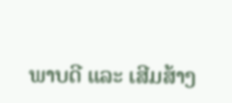ພາບດີ ແລະ ເສີມສ້າງ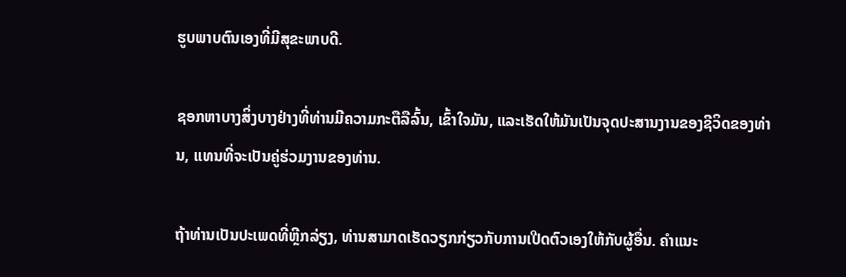ຮູບພາບຕົນເອງທີ່ມີສຸຂະພາບດີ.

ຊອກຫາບາງສິ່ງບາງຢ່າງທີ່ທ່ານມີຄວາມກະຕືລືລົ້ນ, ເຂົ້າໃຈມັນ, ແລະເຮັດໃຫ້ມັນເປັນຈຸດປະສານງານຂອງຊີວິດຂອງທ່ານ, ແທນທີ່ຈະເປັນຄູ່ຮ່ວມງານຂອງທ່ານ.

ຖ້າທ່ານເປັນປະເພດທີ່ຫຼີກລ່ຽງ, ທ່ານສາມາດເຮັດວຽກກ່ຽວກັບການເປີດຕົວເອງໃຫ້ກັບຜູ້ອື່ນ. ຄໍາແນະ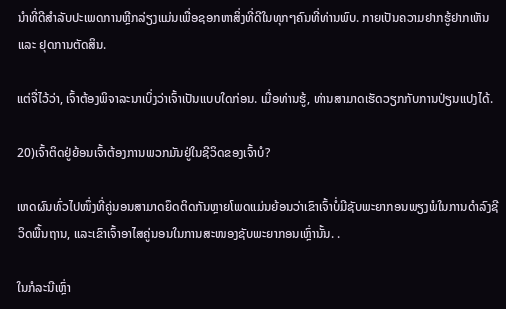ນໍາທີ່ດີສໍາລັບປະເພດການຫຼີກລ່ຽງແມ່ນເພື່ອຊອກຫາສິ່ງທີ່ດີໃນທຸກໆຄົນທີ່ທ່ານພົບ. ກາຍເປັນຄວາມຢາກຮູ້ຢາກເຫັນ ແລະ ຢຸດການຕັດສິນ.

ແຕ່ຈື່ໄວ້ວ່າ, ເຈົ້າຕ້ອງພິຈາລະນາເບິ່ງວ່າເຈົ້າເປັນແບບໃດກ່ອນ. ເມື່ອທ່ານຮູ້, ທ່ານສາມາດເຮັດວຽກກັບການປ່ຽນແປງໄດ້.

20)ເຈົ້າຕິດຢູ່ຍ້ອນເຈົ້າຕ້ອງການພວກມັນຢູ່ໃນຊີວິດຂອງເຈົ້າບໍ?

ເຫດຜົນທົ່ວໄປໜຶ່ງທີ່ຄູ່ນອນສາມາດຍຶດຕິດກັນຫຼາຍໂພດແມ່ນຍ້ອນວ່າເຂົາເຈົ້າບໍ່ມີຊັບພະຍາກອນພຽງພໍໃນການດຳລົງຊີວິດພື້ນຖານ, ແລະເຂົາເຈົ້າອາໄສຄູ່ນອນໃນການສະໜອງຊັບພະຍາກອນເຫຼົ່ານັ້ນ. .

ໃນກໍລະນີເຫຼົ່າ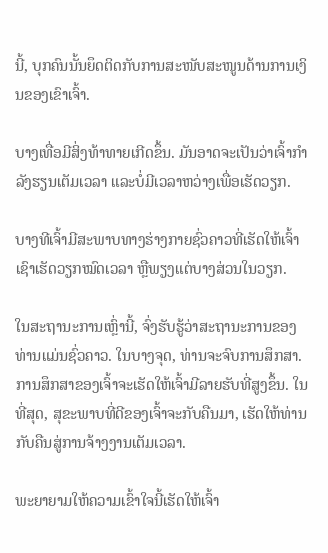ນີ້, ບຸກຄົນນັ້ນຍຶດຕິດກັບການສະໜັບສະໜູນດ້ານການເງິນຂອງເຂົາເຈົ້າ.

ບາງເທື່ອມີສິ່ງທ້າທາຍເກີດຂຶ້ນ. ມັນອາດຈະເປັນວ່າເຈົ້າກຳລັງຮຽນເຕັມເວລາ ແລະບໍ່ມີເວລາຫວ່າງເພື່ອເຮັດວຽກ.

ບາງທີເຈົ້າມີສະພາບທາງຮ່າງກາຍຊົ່ວຄາວທີ່ເຮັດໃຫ້ເຈົ້າເຊົາເຮັດວຽກໝົດເວລາ ຫຼືພຽງແຕ່ບາງສ່ວນໃນວຽກ.

ໃນສະຖານະການເຫຼົ່ານີ້, ຈົ່ງຮັບຮູ້ວ່າສະຖານະການຂອງທ່ານແມ່ນຊົ່ວຄາວ. ໃນບາງຈຸດ, ທ່ານຈະຈົບການສຶກສາ. ການສຶກສາຂອງເຈົ້າຈະເຮັດໃຫ້ເຈົ້າມີລາຍຮັບທີ່ສູງຂຶ້ນ. ໃນທີ່ສຸດ, ສຸຂະພາບທີ່ດີຂອງເຈົ້າຈະກັບຄືນມາ, ເຮັດໃຫ້ທ່ານກັບຄືນສູ່ການຈ້າງງານເຕັມເວລາ.

ພະຍາຍາມໃຫ້ຄວາມເຂົ້າໃຈນີ້ເຮັດໃຫ້ເຈົ້າ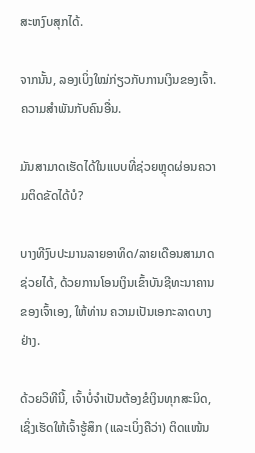ສະຫງົບສຸກໄດ້.

ຈາກນັ້ນ, ລອງເບິ່ງໃໝ່ກ່ຽວກັບການເງິນຂອງເຈົ້າ. ຄວາມສຳພັນກັບຄົນອື່ນ.

ມັນສາມາດເຮັດໄດ້ໃນແບບທີ່ຊ່ວຍຫຼຸດຜ່ອນຄວາມຕິດຂັດໄດ້ບໍ?

ບາງທີງົບປະມານລາຍອາທິດ/ລາຍເດືອນສາມາດຊ່ວຍໄດ້, ດ້ວຍການໂອນເງິນເຂົ້າບັນຊີທະນາຄານຂອງເຈົ້າເອງ, ໃຫ້ທ່ານ ຄວາມເປັນເອກະລາດບາງຢ່າງ.

ດ້ວຍວິທີນີ້, ເຈົ້າບໍ່ຈຳເປັນຕ້ອງຂໍເງິນທຸກສະນິດ, ເຊິ່ງເຮັດໃຫ້ເຈົ້າຮູ້ສຶກ (ແລະເບິ່ງຄືວ່າ) ຕິດແໜ້ນ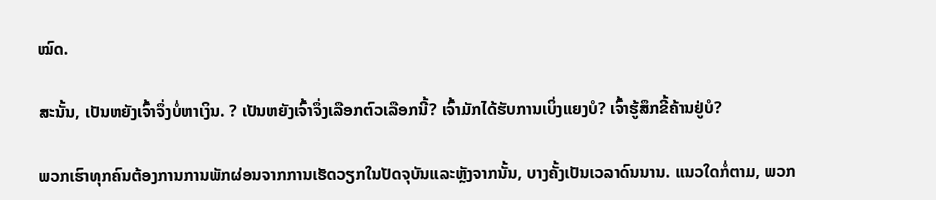ໝົດ.

ສະນັ້ນ, ເປັນຫຍັງເຈົ້າຈຶ່ງບໍ່ຫາເງິນ. ? ເປັນຫຍັງເຈົ້າຈຶ່ງເລືອກຕົວເລືອກນີ້? ເຈົ້າມັກໄດ້ຮັບການເບິ່ງແຍງບໍ? ເຈົ້າຮູ້ສຶກຂີ້ຄ້ານຢູ່ບໍ?

ພວກເຮົາທຸກຄົນຕ້ອງການການພັກຜ່ອນຈາກການເຮັດວຽກໃນປັດຈຸບັນແລະຫຼັງຈາກນັ້ນ, ບາງຄັ້ງເປັນເວລາດົນນານ. ແນວໃດກໍ່ຕາມ, ພວກ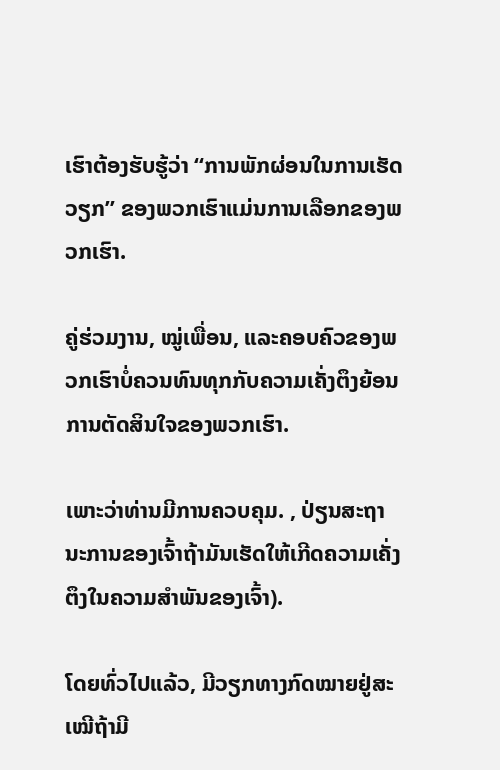ເຮົາຕ້ອງຮັບຮູ້ວ່າ “ການພັກຜ່ອນໃນການເຮັດວຽກ” ຂອງພວກເຮົາແມ່ນການເລືອກຂອງພວກເຮົາ.

ຄູ່ຮ່ວມງານ, ໝູ່ເພື່ອນ, ແລະຄອບຄົວຂອງພວກເຮົາບໍ່ຄວນທົນທຸກກັບຄວາມເຄັ່ງຕຶງຍ້ອນການຕັດສິນໃຈຂອງພວກເຮົາ.

ເພາະວ່າທ່ານມີການຄວບຄຸມ. , ປ່ຽນສະຖານະການຂອງເຈົ້າຖ້າມັນເຮັດໃຫ້ເກີດຄວາມເຄັ່ງຕຶງໃນຄວາມສຳພັນຂອງເຈົ້າ).

ໂດຍທົ່ວໄປແລ້ວ, ມີວຽກທາງກົດໝາຍຢູ່ສະເໝີຖ້າມີ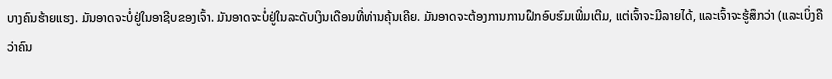ບາງຄົນຮ້າຍແຮງ. ມັນອາດຈະບໍ່ຢູ່ໃນອາຊີບຂອງເຈົ້າ. ມັນອາດຈະບໍ່ຢູ່ໃນລະດັບເງິນເດືອນທີ່ທ່ານຄຸ້ນເຄີຍ. ມັນອາດຈະຕ້ອງການການຝຶກອົບຮົມເພີ່ມເຕີມ, ແຕ່ເຈົ້າຈະມີລາຍໄດ້, ແລະເຈົ້າຈະຮູ້ສຶກວ່າ (ແລະເບິ່ງຄືວ່າຄົນ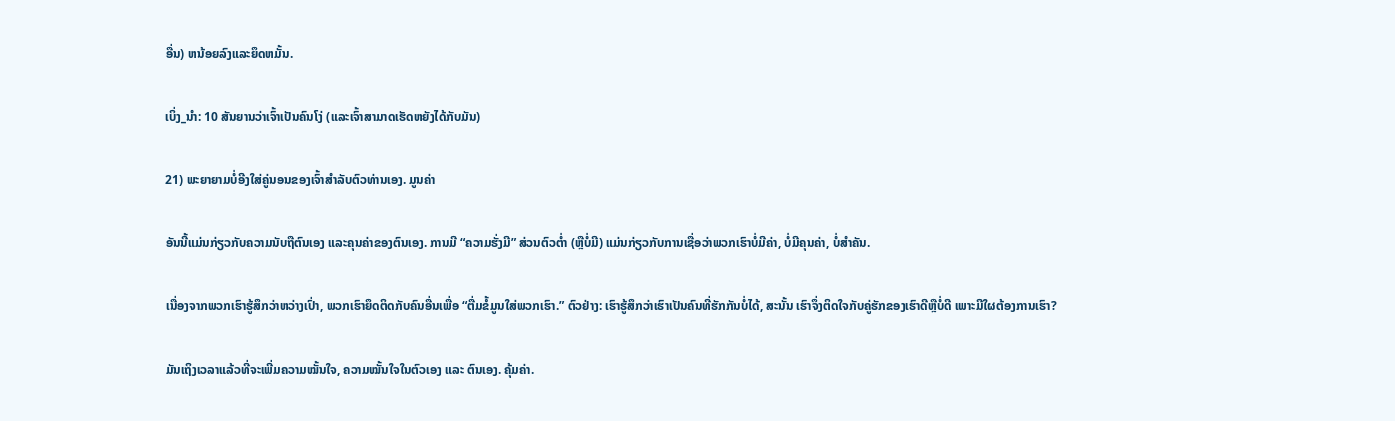ອື່ນ) ຫນ້ອຍລົງແລະຍຶດຫມັ້ນ.

ເບິ່ງ_ນຳ: 10 ສັນຍານວ່າເຈົ້າເປັນຄົນໂງ່ (ແລະເຈົ້າສາມາດເຮັດຫຍັງໄດ້ກັບມັນ)

21) ພະຍາຍາມບໍ່ອີງໃສ່ຄູ່ນອນຂອງເຈົ້າສໍາລັບຕົວທ່ານເອງ. ມູນຄ່າ

ອັນນີ້ແມ່ນກ່ຽວກັບຄວາມນັບຖືຕົນເອງ ແລະຄຸນຄ່າຂອງຕົນເອງ. ການມີ “ຄວາມຮັ່ງມີ” ສ່ວນຕົວຕໍ່າ (ຫຼືບໍ່ມີ) ແມ່ນກ່ຽວກັບການເຊື່ອວ່າພວກເຮົາບໍ່ມີຄ່າ, ບໍ່ມີຄຸນຄ່າ, ບໍ່ສໍາຄັນ.

ເນື່ອງຈາກພວກເຮົາຮູ້ສຶກວ່າຫວ່າງເປົ່າ, ພວກເຮົາຍຶດຕິດກັບຄົນອື່ນເພື່ອ “ຕື່ມຂໍ້ມູນໃສ່ພວກເຮົາ.” ຕົວຢ່າງ: ເຮົາຮູ້ສຶກວ່າເຮົາເປັນຄົນທີ່ຮັກກັນບໍ່ໄດ້, ສະນັ້ນ ເຮົາຈຶ່ງຕິດໃຈກັບຄູ່ຮັກຂອງເຮົາດີຫຼືບໍ່ດີ ເພາະມີໃຜຕ້ອງການເຮົາ?

ມັນເຖິງເວລາແລ້ວທີ່ຈະເພີ່ມຄວາມໝັ້ນໃຈ, ຄວາມໝັ້ນໃຈໃນຕົວເອງ ແລະ ຕົນເອງ. ຄຸ້ມຄ່າ.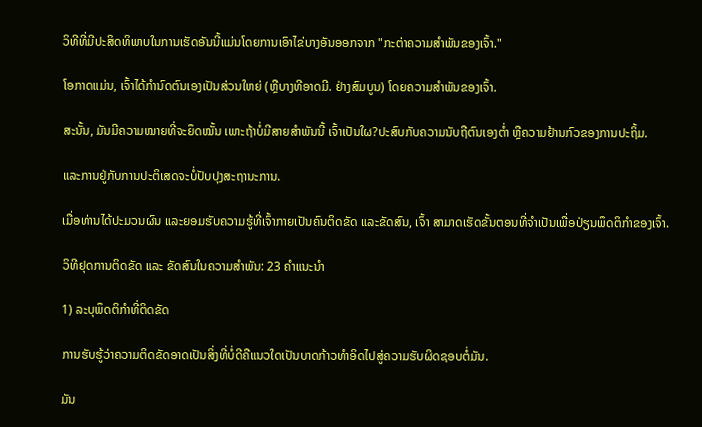ວິທີທີ່ມີປະສິດທິພາບໃນການເຮັດອັນນີ້ແມ່ນໂດຍການເອົາໄຂ່ບາງອັນອອກຈາກ "ກະຕ່າຄວາມສຳພັນຂອງເຈົ້າ."

ໂອກາດແມ່ນ, ເຈົ້າໄດ້ກໍານົດຕົນເອງເປັນສ່ວນໃຫຍ່ (ຫຼືບາງທີອາດມີ. ຢ່າງສົມບູນ) ໂດຍຄວາມສຳພັນຂອງເຈົ້າ.

ສະນັ້ນ, ມັນມີຄວາມໝາຍທີ່ຈະຍຶດໝັ້ນ ເພາະຖ້າບໍ່ມີສາຍສຳພັນນີ້ ເຈົ້າເປັນໃຜ?ປະສົບກັບຄວາມນັບຖືຕົນເອງຕໍ່າ ຫຼືຄວາມຢ້ານກົວຂອງການປະຖິ້ມ.

ແລະການຢູ່ກັບການປະຕິເສດຈະບໍ່ປັບປຸງສະຖານະການ.

ເມື່ອທ່ານໄດ້ປະມວນຜົນ ແລະຍອມຮັບຄວາມຮູ້ທີ່ເຈົ້າກາຍເປັນຄົນຕິດຂັດ ແລະຂັດສົນ, ເຈົ້າ ສາມາດເຮັດຂັ້ນຕອນທີ່ຈຳເປັນເພື່ອປ່ຽນພຶດຕິກຳຂອງເຈົ້າ.

ວິທີຢຸດການຕິດຂັດ ແລະ ຂັດສົນໃນຄວາມສຳພັນ: 23 ຄຳແນະນຳ

1) ລະບຸພຶດຕິກຳທີ່ຕິດຂັດ

ການຮັບຮູ້ວ່າຄວາມຕິດຂັດອາດເປັນສິ່ງທີ່ບໍ່ດີຄືແນວໃດເປັນບາດກ້າວທຳອິດໄປສູ່ຄວາມຮັບຜິດຊອບຕໍ່ມັນ.

ມັນ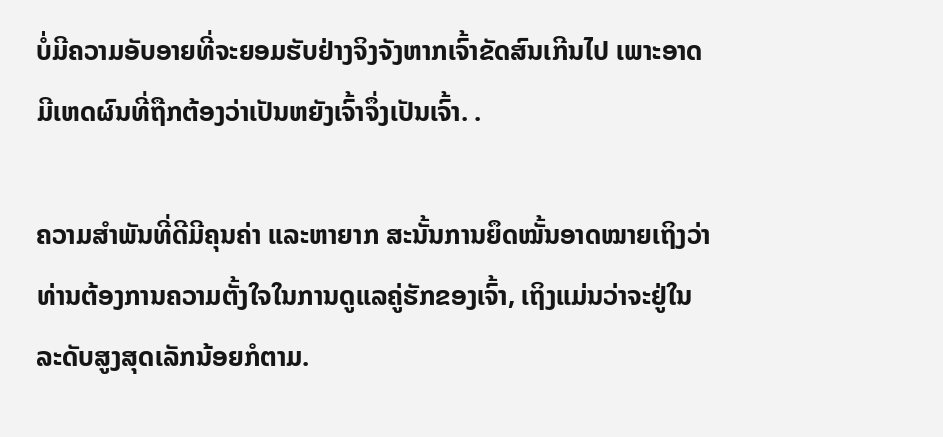ບໍ່ມີຄວາມອັບອາຍທີ່ຈະຍອມຮັບຢ່າງຈິງຈັງຫາກເຈົ້າຂັດສົນເກີນໄປ ເພາະອາດມີເຫດຜົນທີ່ຖືກຕ້ອງວ່າເປັນຫຍັງເຈົ້າຈຶ່ງເປັນເຈົ້າ. .

ຄວາມສຳພັນທີ່ດີມີຄຸນຄ່າ ແລະຫາຍາກ ສະນັ້ນການຍຶດໝັ້ນອາດໝາຍເຖິງວ່າທ່ານຕ້ອງການຄວາມຕັ້ງໃຈໃນການດູແລຄູ່ຮັກຂອງເຈົ້າ, ເຖິງແມ່ນວ່າຈະຢູ່ໃນລະດັບສູງສຸດເລັກນ້ອຍກໍຕາມ.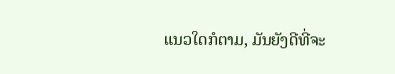ແນວໃດກໍຕາມ, ມັນຍັງດີທີ່ຈະ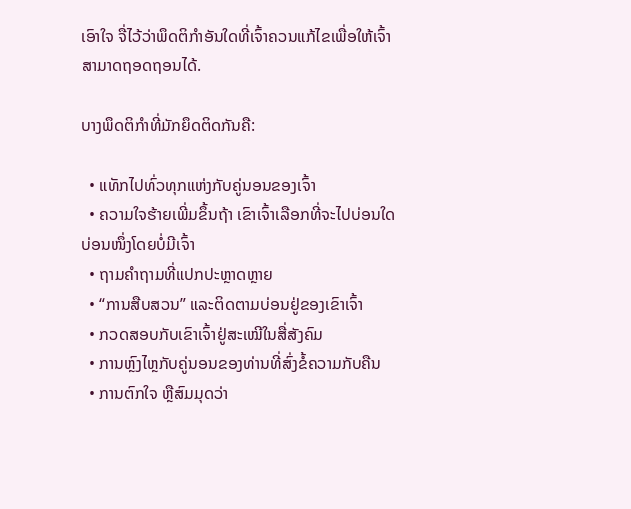ເອົາໃຈ ຈື່ໄວ້ວ່າພຶດຕິກຳອັນໃດທີ່ເຈົ້າຄວນແກ້ໄຂເພື່ອໃຫ້ເຈົ້າສາມາດຖອດຖອນໄດ້.

ບາງພຶດຕິກຳທີ່ມັກຍຶດຕິດກັນຄື:

  • ແທັກໄປທົ່ວທຸກແຫ່ງກັບຄູ່ນອນຂອງເຈົ້າ
  • ຄວາມໃຈຮ້າຍເພີ່ມຂຶ້ນຖ້າ ເຂົາເຈົ້າເລືອກທີ່ຈະໄປບ່ອນໃດບ່ອນໜຶ່ງໂດຍບໍ່ມີເຈົ້າ
  • ຖາມຄຳຖາມທີ່ແປກປະຫຼາດຫຼາຍ
  • “ການສືບສວນ” ແລະຕິດຕາມບ່ອນຢູ່ຂອງເຂົາເຈົ້າ
  • ກວດສອບກັບເຂົາເຈົ້າຢູ່ສະເໝີໃນສື່ສັງຄົມ
  • ການຫຼົງໄຫຼກັບຄູ່ນອນຂອງທ່ານທີ່ສົ່ງຂໍ້ຄວາມກັບຄືນ
  • ການຕົກໃຈ ຫຼືສົມມຸດວ່າ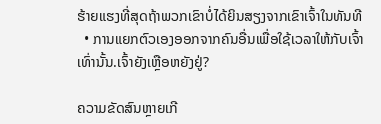ຮ້າຍແຮງທີ່ສຸດຖ້າພວກເຂົາບໍ່ໄດ້ຍິນສຽງຈາກເຂົາເຈົ້າໃນທັນທີ
  • ການແຍກຕົວເອງອອກຈາກຄົນອື່ນເພື່ອໃຊ້ເວລາໃຫ້ກັບເຈົ້າເທົ່ານັ້ນ.ເຈົ້າຍັງເຫຼືອຫຍັງຢູ່?

ຄວາມຂັດສົນຫຼາຍເກີ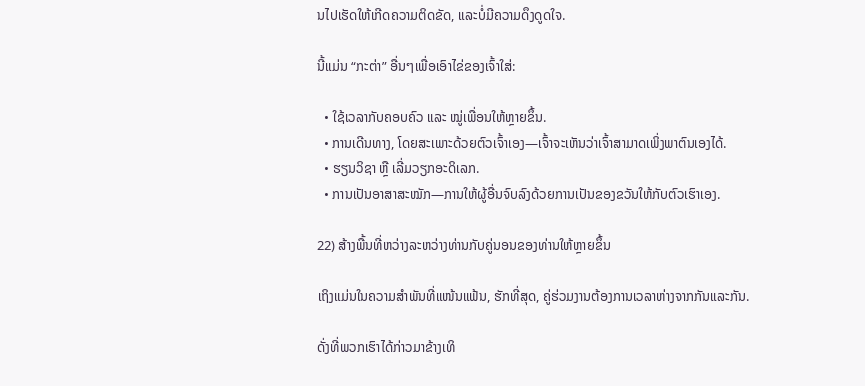ນໄປເຮັດໃຫ້ເກີດຄວາມຕິດຂັດ, ແລະບໍ່ມີຄວາມດຶງດູດໃຈ.

ນີ້ແມ່ນ “ກະຕ່າ” ອື່ນໆເພື່ອເອົາໄຂ່ຂອງເຈົ້າໃສ່:

  • ໃຊ້ເວລາກັບຄອບຄົວ ແລະ ໝູ່ເພື່ອນໃຫ້ຫຼາຍຂຶ້ນ.
  • ການເດີນທາງ, ໂດຍສະເພາະດ້ວຍຕົວເຈົ້າເອງ—ເຈົ້າຈະເຫັນວ່າເຈົ້າສາມາດເພິ່ງພາຕົນເອງໄດ້.
  • ຮຽນວິຊາ ຫຼື ເລີ່ມວຽກອະດິເລກ.
  • ການເປັນອາສາສະໝັກ—ການໃຫ້ຜູ້ອື່ນຈົບລົງດ້ວຍການເປັນຂອງຂວັນໃຫ້ກັບຕົວເຮົາເອງ.

22) ສ້າງພື້ນທີ່ຫວ່າງລະຫວ່າງທ່ານກັບຄູ່ນອນຂອງທ່ານໃຫ້ຫຼາຍຂຶ້ນ

ເຖິງແມ່ນໃນຄວາມສຳພັນທີ່ແໜ້ນແຟ້ນ, ຮັກທີ່ສຸດ, ຄູ່ຮ່ວມງານຕ້ອງການເວລາຫ່າງຈາກກັນແລະກັນ.

ດັ່ງທີ່ພວກເຮົາໄດ້ກ່າວມາຂ້າງເທິ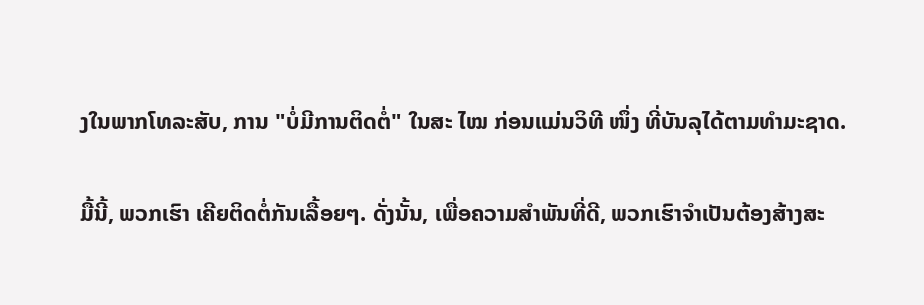ງໃນພາກໂທລະສັບ, ການ "ບໍ່ມີການຕິດຕໍ່" ໃນສະ ໄໝ ກ່ອນແມ່ນວິທີ ໜຶ່ງ ທີ່ບັນລຸໄດ້ຕາມທໍາມະຊາດ.

ມື້ນີ້, ພວກເຮົາ ເຄີຍຕິດຕໍ່ກັນເລື້ອຍໆ. ດັ່ງນັ້ນ, ເພື່ອຄວາມສຳພັນທີ່ດີ, ພວກເຮົາຈໍາເປັນຕ້ອງສ້າງສະ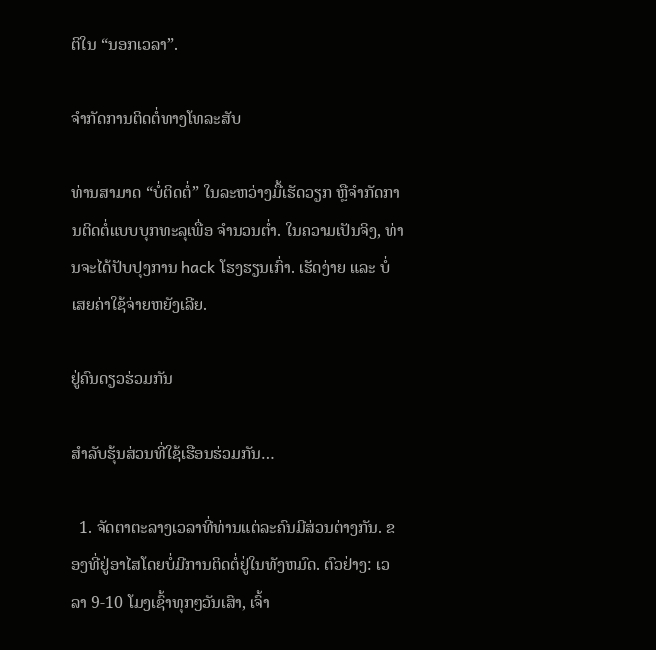ຕິໃນ “ນອກເວລາ”.

ຈຳກັດການຕິດຕໍ່ທາງໂທລະສັບ

ທ່ານສາມາດ “ບໍ່ຕິດຕໍ່” ໃນລະຫວ່າງມື້ເຮັດວຽກ ຫຼືຈຳກັດການຕິດຕໍ່ແບບບຸກທະລຸເພື່ອ ຈໍານວນຕໍ່າ. ໃນຄວາມເປັນຈິງ, ທ່ານຈະໄດ້ປັບປຸງການ hack ໂຮງຮຽນເກົ່າ. ເຮັດງ່າຍ ແລະ ບໍ່ເສຍຄ່າໃຊ້ຈ່າຍຫຍັງເລີຍ.

ຢູ່ຄົນດຽວຮ່ວມກັນ

ສຳລັບຮຸ້ນສ່ວນທີ່ໃຊ້ເຮືອນຮ່ວມກັນ…

  1. ຈັດຕາຕະລາງເວລາທີ່ທ່ານແຕ່ລະຄົນມີສ່ວນຕ່າງກັນ. ຂອງທີ່ຢູ່ອາໄສໂດຍບໍ່ມີການຕິດຕໍ່ຢູ່ໃນທັງຫມົດ. ຕົວຢ່າງ: ເວລາ 9-10 ໂມງເຊົ້າທຸກໆວັນເສົາ, ເຈົ້າ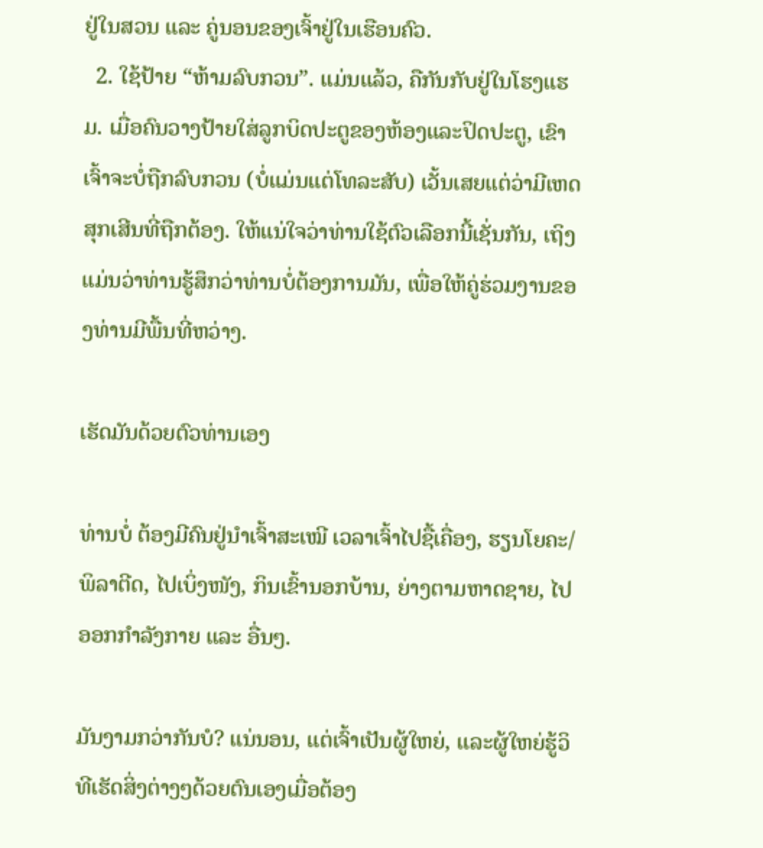ຢູ່ໃນສວນ ແລະ ຄູ່ນອນຂອງເຈົ້າຢູ່ໃນເຮືອນຄົວ.
  2. ໃຊ້ປ້າຍ “ຫ້າມລົບກວນ”. ແມ່ນແລ້ວ, ຄືກັນກັບຢູ່ໃນໂຮງແຮມ. ເມື່ອຄົນວາງປ້າຍໃສ່ລູກບິດປະຕູຂອງຫ້ອງແລະປິດປະຕູ, ເຂົາເຈົ້າຈະບໍ່ຖືກລົບກວນ (ບໍ່ແມ່ນແຕ່ໂທລະສັບ) ເວັ້ນເສຍແຕ່ວ່າມີເຫດສຸກເສີນທີ່ຖືກຕ້ອງ. ໃຫ້ແນ່ໃຈວ່າທ່ານໃຊ້ຕົວເລືອກນີ້ເຊັ່ນກັນ, ເຖິງແມ່ນວ່າທ່ານຮູ້ສຶກວ່າທ່ານບໍ່ຕ້ອງການມັນ, ເພື່ອໃຫ້ຄູ່ຮ່ວມງານຂອງທ່ານມີພື້ນທີ່ຫວ່າງ.

ເຮັດມັນດ້ວຍຕົວທ່ານເອງ

ທ່ານບໍ່ ຕ້ອງມີຄົນຢູ່ນຳເຈົ້າສະເໝີ ເວລາເຈົ້າໄປຊື້ເຄື່ອງ, ຮຽນໂຍຄະ/ພິລາຕີດ, ໄປເບິ່ງໜັງ, ກິນເຂົ້ານອກບ້ານ, ຍ່າງຕາມຫາດຊາຍ, ໄປອອກກຳລັງກາຍ ແລະ ອື່ນໆ.

ມັນງາມກວ່າກັນບໍ? ແນ່ນອນ, ແຕ່ເຈົ້າເປັນຜູ້ໃຫຍ່, ແລະຜູ້ໃຫຍ່ຮູ້ວິທີເຮັດສິ່ງຕ່າງໆດ້ວຍຕົນເອງເມື່ອຕ້ອງ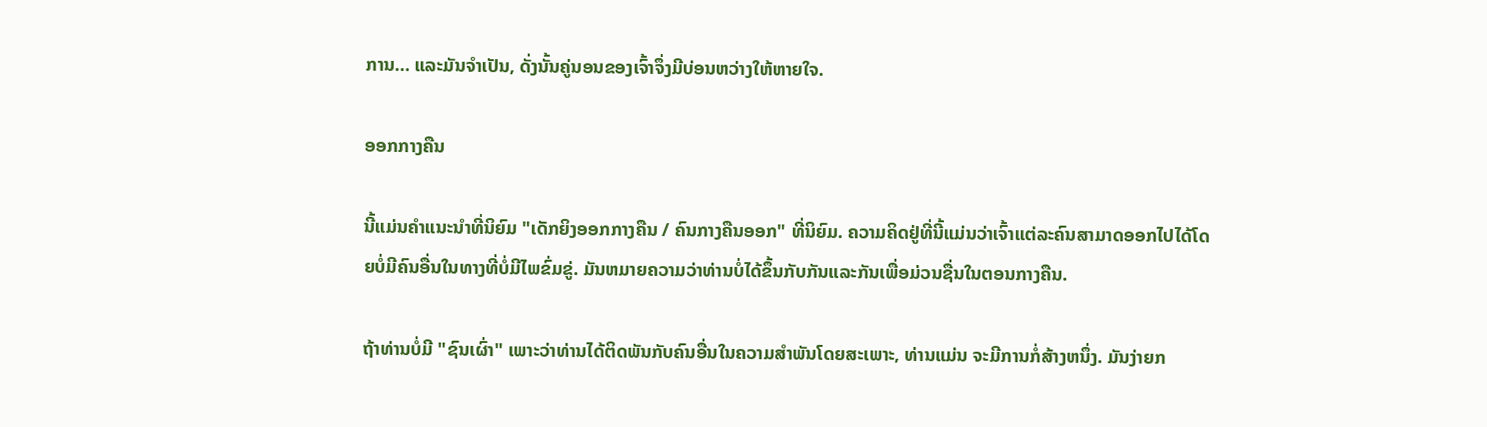ການ… ແລະມັນຈໍາເປັນ, ດັ່ງນັ້ນຄູ່ນອນຂອງເຈົ້າຈຶ່ງມີບ່ອນຫວ່າງໃຫ້ຫາຍໃຈ.

ອອກກາງຄືນ

ນີ້ແມ່ນຄໍາແນະນໍາທີ່ນິຍົມ "ເດັກຍິງອອກກາງຄືນ / ຄົນກາງຄືນອອກ" ທີ່ນິຍົມ. ຄວາມຄິດຢູ່ທີ່ນີ້ແມ່ນວ່າເຈົ້າແຕ່ລະຄົນສາມາດອອກໄປໄດ້ໂດຍບໍ່ມີຄົນອື່ນໃນທາງທີ່ບໍ່ມີໄພຂົ່ມຂູ່. ມັນຫມາຍຄວາມວ່າທ່ານບໍ່ໄດ້ຂຶ້ນກັບກັນແລະກັນເພື່ອມ່ວນຊື່ນໃນຕອນກາງຄືນ.

ຖ້າທ່ານບໍ່ມີ "ຊົນເຜົ່າ" ເພາະວ່າທ່ານໄດ້ຕິດພັນກັບຄົນອື່ນໃນຄວາມສໍາພັນໂດຍສະເພາະ, ທ່ານແມ່ນ ຈະມີການກໍ່ສ້າງຫນຶ່ງ. ມັນງ່າຍກ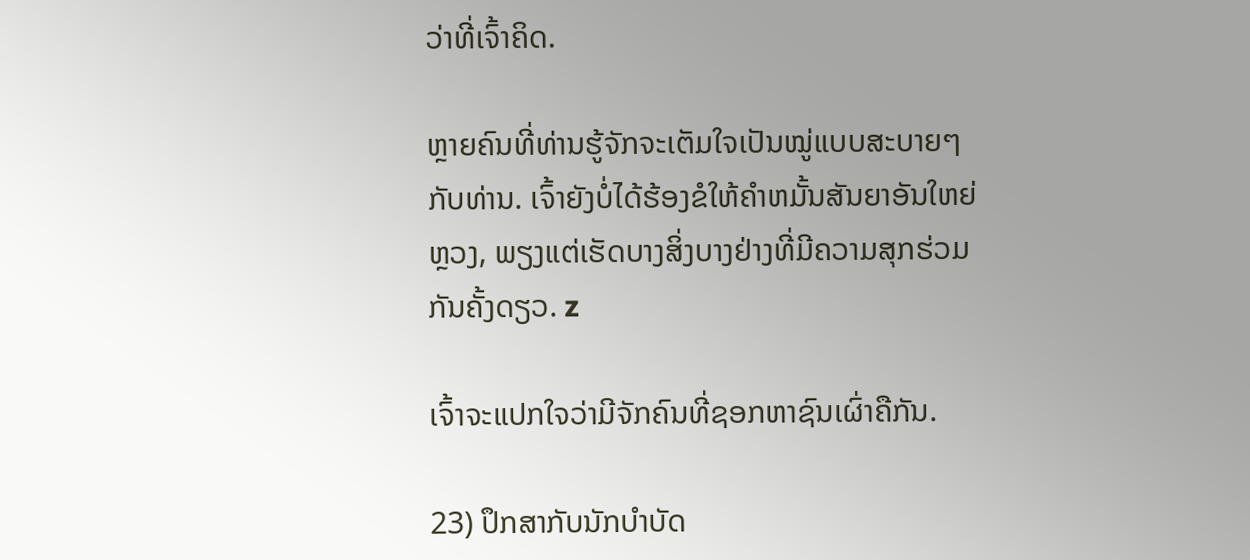ວ່າທີ່ເຈົ້າຄິດ.

ຫຼາຍຄົນທີ່ທ່ານຮູ້ຈັກຈະເຕັມໃຈເປັນໝູ່ແບບສະບາຍໆກັບທ່ານ. ເຈົ້າຍັງບໍ່ໄດ້ຮ້ອງຂໍໃຫ້ຄໍາຫມັ້ນສັນຍາອັນໃຫຍ່ຫຼວງ, ພຽງແຕ່ເຮັດບາງສິ່ງບາງຢ່າງທີ່ມີຄວາມສຸກຮ່ວມກັນຄັ້ງດຽວ. z

ເຈົ້າຈະແປກໃຈວ່າມີຈັກຄົນທີ່ຊອກຫາຊົນເຜົ່າຄືກັນ.

23) ປຶກສາກັບນັກບຳບັດ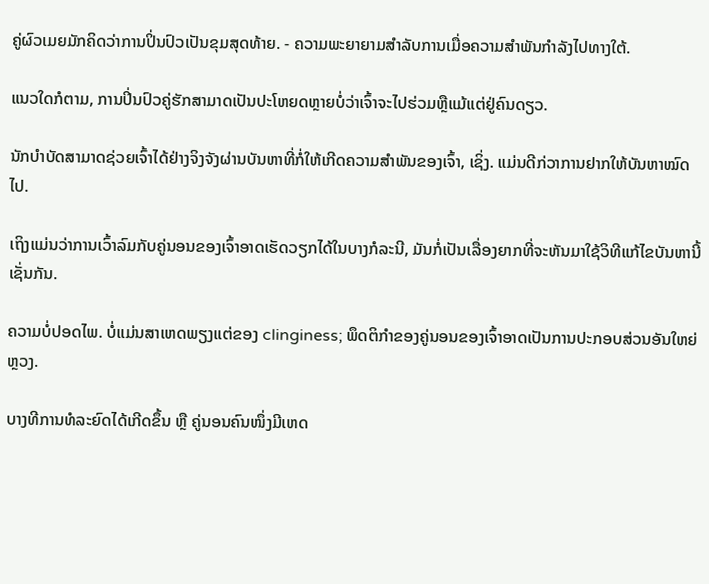ຄູ່ຜົວເມຍມັກຄິດວ່າການປິ່ນປົວເປັນຂຸມສຸດທ້າຍ. - ຄວາມພະຍາຍາມສໍາລັບການເມື່ອຄວາມສຳພັນກຳລັງໄປທາງໃຕ້.

ແນວໃດກໍຕາມ, ການປິ່ນປົວຄູ່ຮັກສາມາດເປັນປະໂຫຍດຫຼາຍບໍ່ວ່າເຈົ້າຈະໄປຮ່ວມຫຼືແມ້ແຕ່ຢູ່ຄົນດຽວ.

ນັກບຳບັດສາມາດຊ່ວຍເຈົ້າໄດ້ຢ່າງຈິງຈັງຜ່ານບັນຫາທີ່ກໍ່ໃຫ້ເກີດຄວາມສຳພັນຂອງເຈົ້າ, ເຊິ່ງ. ແມ່ນດີກ່ວາການຢາກໃຫ້ບັນຫາໝົດໄປ.

ເຖິງແມ່ນວ່າການເວົ້າລົມກັບຄູ່ນອນຂອງເຈົ້າອາດເຮັດວຽກໄດ້ໃນບາງກໍລະນີ, ມັນກໍ່ເປັນເລື່ອງຍາກທີ່ຈະຫັນມາໃຊ້ວິທີແກ້ໄຂບັນຫານີ້ເຊັ່ນກັນ.

ຄວາມບໍ່ປອດໄພ. ບໍ່ແມ່ນສາເຫດພຽງແຕ່ຂອງ clinginess; ພຶດຕິກຳຂອງຄູ່ນອນຂອງເຈົ້າອາດເປັນການປະກອບສ່ວນອັນໃຫຍ່ຫຼວງ.

ບາງທີການທໍລະຍົດໄດ້ເກີດຂຶ້ນ ຫຼື ຄູ່ນອນຄົນໜຶ່ງມີເຫດ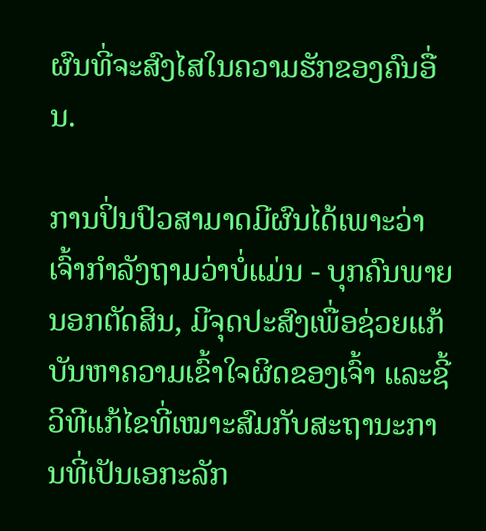ຜົນທີ່ຈະສົງໄສໃນຄວາມຮັກຂອງຄົນອື່ນ.

ການປິ່ນປົວສາມາດມີຜົນໄດ້ເພາະວ່າເຈົ້າກຳລັງຖາມວ່າບໍ່ແມ່ນ - ບຸກຄົນພາຍນອກຕັດສິນ, ມີຈຸດປະສົງເພື່ອຊ່ວຍແກ້ບັນຫາຄວາມເຂົ້າໃຈຜິດຂອງເຈົ້າ ແລະຊີ້ວິທີແກ້ໄຂທີ່ເໝາະສົມກັບສະຖານະການທີ່ເປັນເອກະລັກ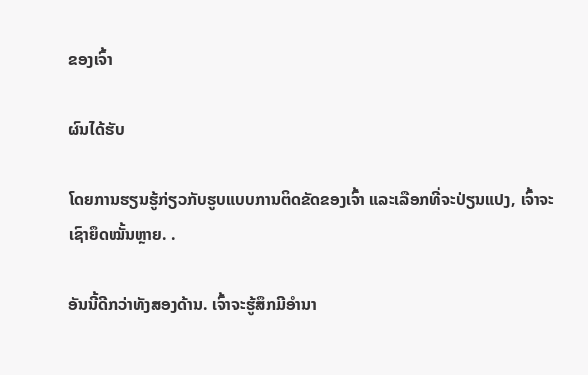ຂອງເຈົ້າ

ຜົນໄດ້ຮັບ

ໂດຍການຮຽນຮູ້ກ່ຽວກັບຮູບແບບການຕິດຂັດຂອງເຈົ້າ ແລະເລືອກທີ່ຈະປ່ຽນແປງ, ເຈົ້າຈະເຊົາຍຶດໝັ້ນຫຼາຍ. .

ອັນນີ້ດີກວ່າທັງສອງດ້ານ. ເຈົ້າຈະຮູ້ສຶກມີອຳນາ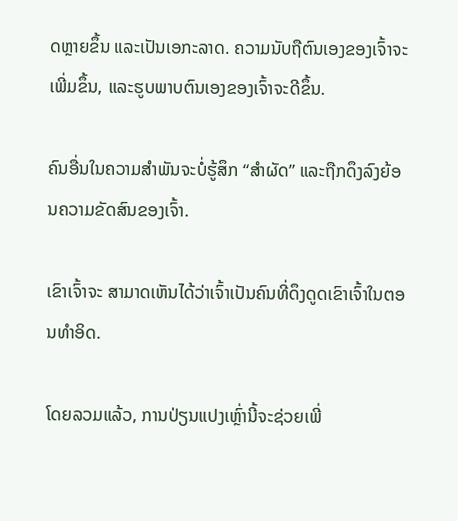ດຫຼາຍຂຶ້ນ ແລະເປັນເອກະລາດ. ຄວາມນັບຖືຕົນເອງຂອງເຈົ້າຈະເພີ່ມຂຶ້ນ, ແລະຮູບພາບຕົນເອງຂອງເຈົ້າຈະດີຂຶ້ນ.

ຄົນອື່ນໃນຄວາມສຳພັນຈະບໍ່ຮູ້ສຶກ “ສຳຜັດ” ແລະຖືກດຶງລົງຍ້ອນຄວາມຂັດສົນຂອງເຈົ້າ.

ເຂົາເຈົ້າຈະ ສາມາດເຫັນໄດ້ວ່າເຈົ້າເປັນຄົນທີ່ດຶງດູດເຂົາເຈົ້າໃນຕອນທຳອິດ.

ໂດຍລວມແລ້ວ, ການປ່ຽນແປງເຫຼົ່ານີ້ຈະຊ່ວຍເພີ່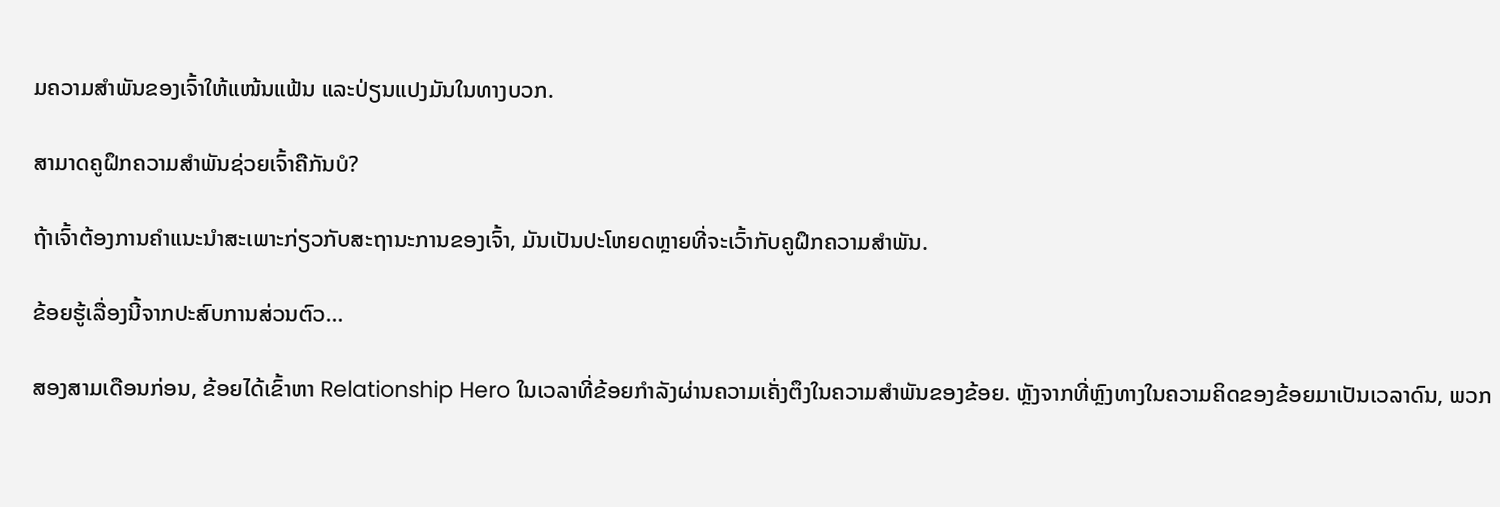ມຄວາມສຳພັນຂອງເຈົ້າໃຫ້ແໜ້ນແຟ້ນ ແລະປ່ຽນແປງມັນໃນທາງບວກ.

ສາມາດຄູຝຶກຄວາມສຳພັນຊ່ວຍເຈົ້າຄືກັນບໍ?

ຖ້າເຈົ້າຕ້ອງການຄຳແນະນຳສະເພາະກ່ຽວກັບສະຖານະການຂອງເຈົ້າ, ມັນເປັນປະໂຫຍດຫຼາຍທີ່ຈະເວົ້າກັບຄູຝຶກຄວາມສຳພັນ.

ຂ້ອຍຮູ້ເລື່ອງນີ້ຈາກປະສົບການສ່ວນຕົວ…

ສອງສາມເດືອນກ່ອນ, ຂ້ອຍໄດ້ເຂົ້າຫາ Relationship Hero ໃນເວລາທີ່ຂ້ອຍກໍາລັງຜ່ານຄວາມເຄັ່ງຕຶງໃນຄວາມສໍາພັນຂອງຂ້ອຍ. ຫຼັງຈາກທີ່ຫຼົງທາງໃນຄວາມຄິດຂອງຂ້ອຍມາເປັນເວລາດົນ, ພວກ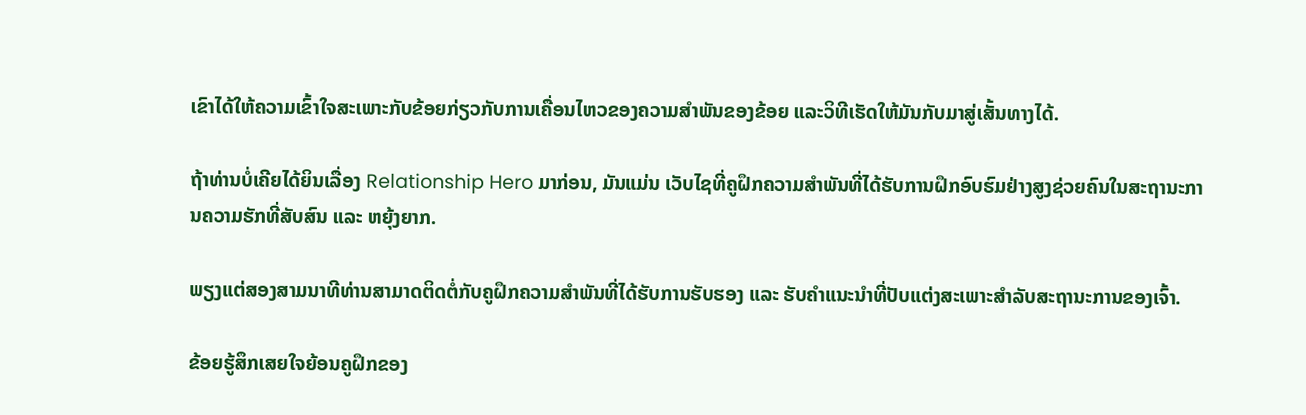ເຂົາໄດ້ໃຫ້ຄວາມເຂົ້າໃຈສະເພາະກັບຂ້ອຍກ່ຽວກັບການເຄື່ອນໄຫວຂອງຄວາມສຳພັນຂອງຂ້ອຍ ແລະວິທີເຮັດໃຫ້ມັນກັບມາສູ່ເສັ້ນທາງໄດ້.

ຖ້າທ່ານບໍ່ເຄີຍໄດ້ຍິນເລື່ອງ Relationship Hero ມາກ່ອນ, ມັນແມ່ນ ເວັບໄຊທີ່ຄູຝຶກຄວາມສຳພັນທີ່ໄດ້ຮັບການຝຶກອົບຮົມຢ່າງສູງຊ່ວຍຄົນໃນສະຖານະການຄວາມຮັກທີ່ສັບສົນ ແລະ ຫຍຸ້ງຍາກ.

ພຽງແຕ່ສອງສາມນາທີທ່ານສາມາດຕິດຕໍ່ກັບຄູຝຶກຄວາມສຳພັນທີ່ໄດ້ຮັບການຮັບຮອງ ແລະ ຮັບຄຳແນະນຳທີ່ປັບແຕ່ງສະເພາະສຳລັບສະຖານະການຂອງເຈົ້າ.

ຂ້ອຍຮູ້ສຶກເສຍໃຈຍ້ອນຄູຝຶກຂອງ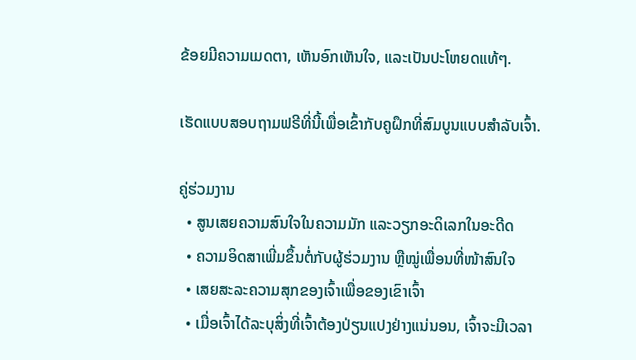ຂ້ອຍມີຄວາມເມດຕາ, ເຫັນອົກເຫັນໃຈ, ແລະເປັນປະໂຫຍດແທ້ໆ.

ເຮັດແບບສອບຖາມຟຣີທີ່ນີ້ເພື່ອເຂົ້າກັບຄູຝຶກທີ່ສົມບູນແບບສຳລັບເຈົ້າ.

ຄູ່ຮ່ວມງານ
  • ສູນເສຍຄວາມສົນໃຈໃນຄວາມມັກ ແລະວຽກອະດິເລກໃນອະດີດ
  • ຄວາມອິດສາເພີ່ມຂຶ້ນຕໍ່ກັບຜູ້ຮ່ວມງານ ຫຼືໝູ່ເພື່ອນທີ່ໜ້າສົນໃຈ
  • ເສຍສະລະຄວາມສຸກຂອງເຈົ້າເພື່ອຂອງເຂົາເຈົ້າ
  • ເມື່ອເຈົ້າໄດ້ລະບຸສິ່ງທີ່ເຈົ້າຕ້ອງປ່ຽນແປງຢ່າງແນ່ນອນ, ເຈົ້າຈະມີເວລາ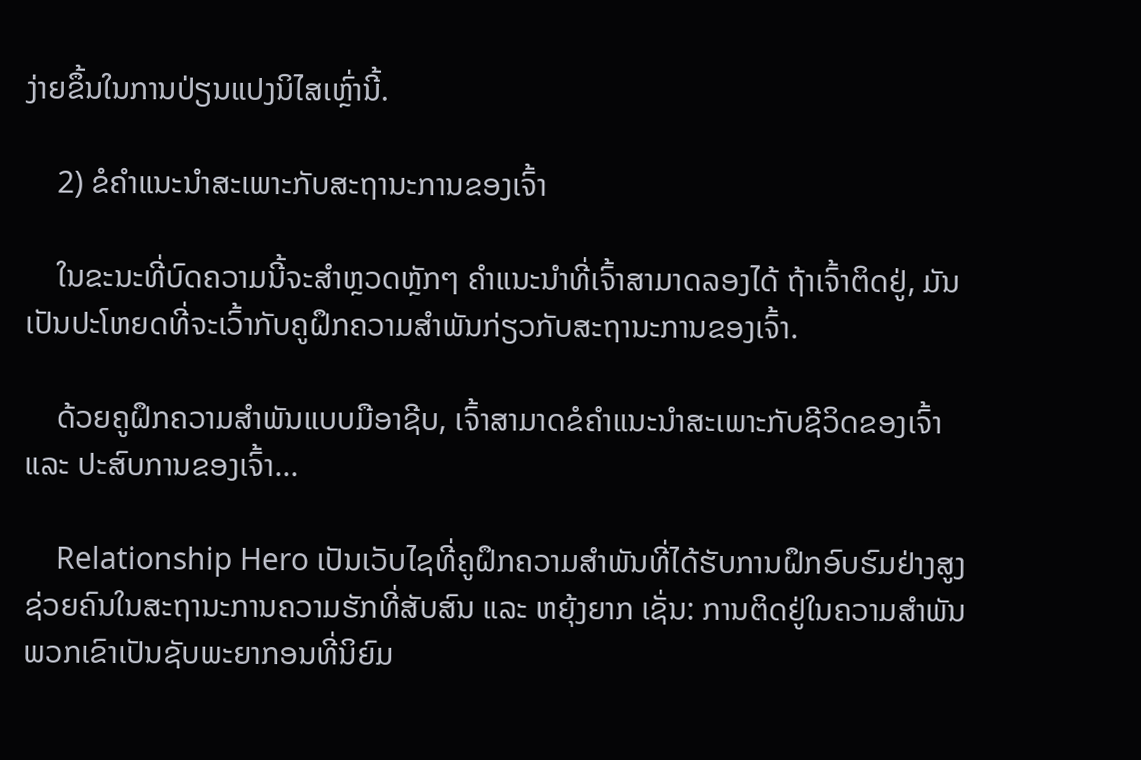ງ່າຍຂຶ້ນໃນການປ່ຽນແປງນິໄສເຫຼົ່ານີ້.

    2) ຂໍຄຳແນະນຳສະເພາະກັບສະຖານະການຂອງເຈົ້າ

    ໃນຂະນະທີ່ບົດຄວາມນີ້ຈະສຳຫຼວດຫຼັກໆ ຄຳແນະນຳທີ່ເຈົ້າສາມາດລອງໄດ້ ຖ້າເຈົ້າຕິດຢູ່, ມັນເປັນປະໂຫຍດທີ່ຈະເວົ້າກັບຄູຝຶກຄວາມສຳພັນກ່ຽວກັບສະຖານະການຂອງເຈົ້າ.

    ດ້ວຍຄູຝຶກຄວາມສຳພັນແບບມືອາຊີບ, ເຈົ້າສາມາດຂໍຄຳແນະນຳສະເພາະກັບຊີວິດຂອງເຈົ້າ ແລະ ປະສົບການຂອງເຈົ້າ...

    Relationship Hero ເປັນເວັບໄຊທີ່ຄູຝຶກຄວາມສຳພັນທີ່ໄດ້ຮັບການຝຶກອົບຮົມຢ່າງສູງຊ່ວຍຄົນໃນສະຖານະການຄວາມຮັກທີ່ສັບສົນ ແລະ ຫຍຸ້ງຍາກ ເຊັ່ນ: ການຕິດຢູ່ໃນຄວາມສຳພັນ ພວກເຂົາເປັນຊັບພະຍາກອນທີ່ນິຍົມ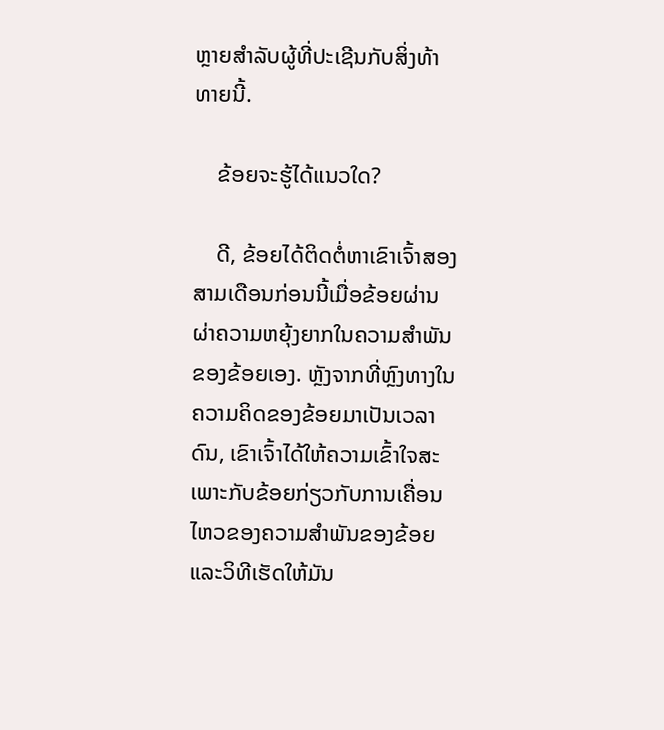ຫຼາຍສໍາລັບຜູ້ທີ່ປະເຊີນກັບສິ່ງທ້າທາຍນີ້.

    ຂ້ອຍຈະຮູ້ໄດ້ແນວໃດ?

    ດີ, ຂ້ອຍໄດ້ຕິດຕໍ່ຫາເຂົາເຈົ້າສອງສາມເດືອນກ່ອນນີ້ເມື່ອຂ້ອຍຜ່ານຜ່າຄວາມຫຍຸ້ງຍາກໃນຄວາມສຳພັນຂອງຂ້ອຍເອງ. ຫຼັງຈາກທີ່ຫຼົງທາງໃນຄວາມຄິດຂອງຂ້ອຍມາເປັນເວລາດົນ, ເຂົາເຈົ້າໄດ້ໃຫ້ຄວາມເຂົ້າໃຈສະເພາະກັບຂ້ອຍກ່ຽວກັບການເຄື່ອນໄຫວຂອງຄວາມສຳພັນຂອງຂ້ອຍ ແລະວິທີເຮັດໃຫ້ມັນ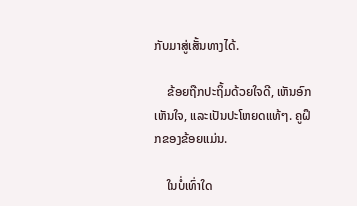ກັບມາສູ່ເສັ້ນທາງໄດ້.

    ຂ້ອຍຖືກປະຖິ້ມດ້ວຍໃຈດີ, ເຫັນອົກເຫັນໃຈ, ແລະເປັນປະໂຫຍດແທ້ໆ. ຄູຝຶກຂອງຂ້ອຍແມ່ນ.

    ໃນບໍ່ເທົ່າໃດ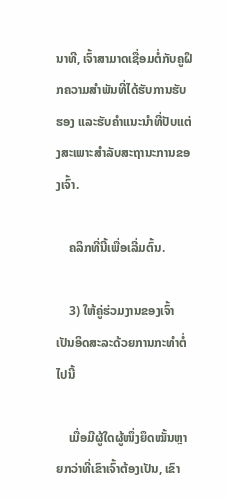ນາທີ, ເຈົ້າສາມາດເຊື່ອມຕໍ່ກັບຄູຝຶກຄວາມສຳພັນທີ່ໄດ້ຮັບການຮັບຮອງ ແລະຮັບຄຳແນະນຳທີ່ປັບແຕ່ງສະເພາະສຳລັບສະຖານະການຂອງເຈົ້າ.

    ຄລິກທີ່ນີ້ເພື່ອເລີ່ມຕົ້ນ.

    3) ໃຫ້ຄູ່ຮ່ວມງານຂອງເຈົ້າເປັນອິດສະລະດ້ວຍການກະທຳຕໍ່ໄປນີ້

    ເມື່ອມີຜູ້ໃດຜູ້ໜຶ່ງຍຶດໝັ້ນຫຼາຍກວ່າທີ່ເຂົາເຈົ້າຕ້ອງເປັນ, ເຂົາ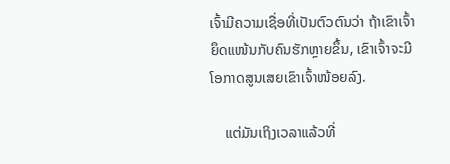ເຈົ້າມີຄວາມເຊື່ອທີ່ເປັນຕົວຕົນວ່າ ຖ້າເຂົາເຈົ້າຍຶດແໜ້ນກັບຄົນຮັກຫຼາຍຂຶ້ນ, ເຂົາເຈົ້າຈະມີໂອກາດສູນເສຍເຂົາເຈົ້າໜ້ອຍລົງ.

    ແຕ່ມັນເຖິງເວລາແລ້ວທີ່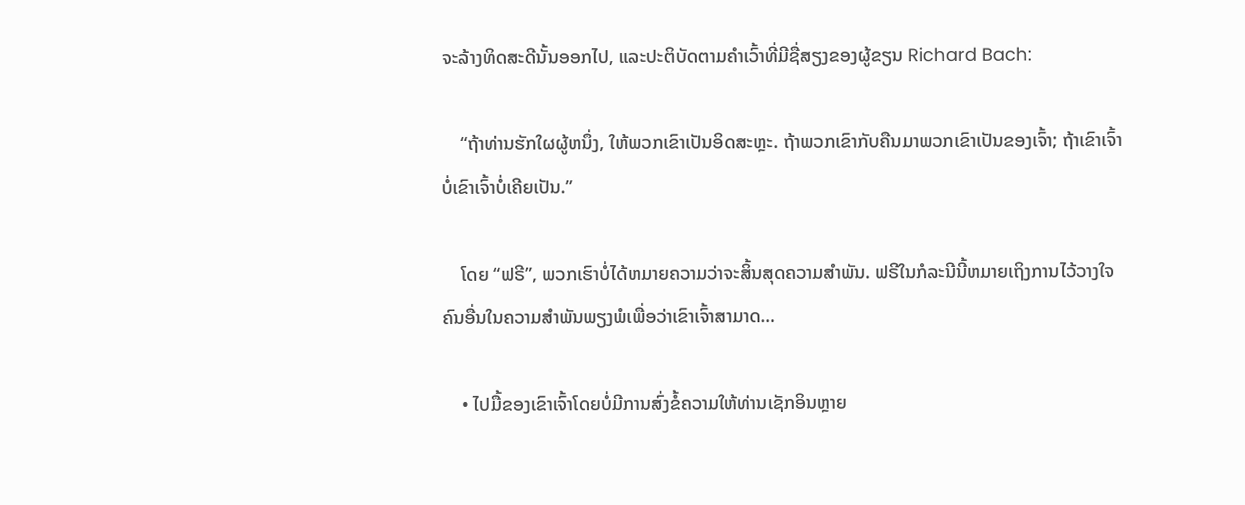ຈະລ້າງທິດສະດີນັ້ນອອກໄປ, ແລະປະຕິບັດຕາມຄໍາເວົ້າທີ່ມີຊື່ສຽງຂອງຜູ້ຂຽນ Richard Bach:

    “ຖ້າທ່ານຮັກໃຜຜູ້ຫນຶ່ງ, ໃຫ້ພວກເຂົາເປັນອິດສະຫຼະ. ຖ້າພວກເຂົາກັບຄືນມາພວກເຂົາເປັນຂອງເຈົ້າ; ຖ້າເຂົາເຈົ້າບໍ່ເຂົາເຈົ້າບໍ່ເຄີຍເປັນ.”

    ໂດຍ “ຟຣີ”, ພວກເຮົາບໍ່ໄດ້ຫມາຍຄວາມວ່າຈະສິ້ນສຸດຄວາມສໍາພັນ. ຟຣີໃນກໍລະນີນີ້ຫມາຍເຖິງການໄວ້ວາງໃຈຄົນອື່ນໃນຄວາມສໍາພັນພຽງພໍເພື່ອວ່າເຂົາເຈົ້າສາມາດ…

    • ໄປມື້ຂອງເຂົາເຈົ້າໂດຍບໍ່ມີການສົ່ງຂໍ້ຄວາມໃຫ້ທ່ານເຊັກອິນຫຼາຍ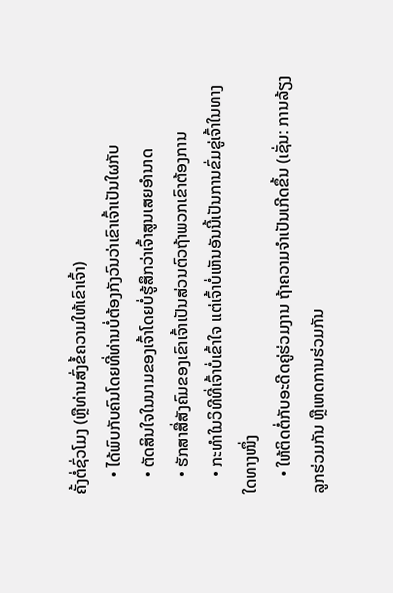ຄັ້ງຕໍ່ຊົ່ວໂມງ (ຫຼືທ່ານສົ່ງຂໍ້ຄວາມໃຫ້ເຂົາເຈົ້າ)
    • ໄດ້ພົບກັບຄົນໂດຍທີ່ທ່ານບໍ່ຕ້ອງກັງວົນວ່າເຂົາເຈົ້າເປັນໃຜກັບ
    • ຕັດສິນໃຈໃນນາມຂອງເຈົ້າໂດຍບໍ່ຮູ້ສຶກວ່າເຈົ້າສູນເສຍອຳນາດ
    • ຮັກສາສື່ສັງຄົມຂອງເຂົາເຈົ້າເປັນສ່ວນຕົວຖ້າພວກເຂົາຕ້ອງການ
    • ກະທຳໃນວິທີທີ່ເຈົ້າບໍ່ເຂົ້າໃຈ ແຕ່ເຈົ້າບໍ່ເຫັນອັນນີ້ເປັນການຂົ່ມຂູ່ເຈົ້າໃນທາງໃດທາງໜຶ່ງ
    • ໃຫ້ຕິດຕໍ່ກັບອະດີດຄູ່ຮ່ວມງານ ຖ້າຄວາມຈຳເປັນເກີດຂຶ້ນ (ເຊັ່ນ: ການລ້ຽງລູກຮ່ວມກັນ ຫຼືເຫດການຮ່ວມກັນ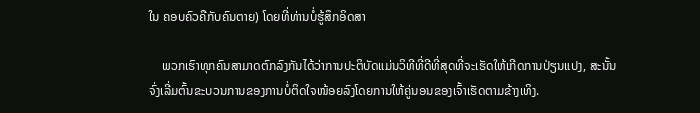ໃນ ຄອບຄົວຄືກັບຄົນຕາຍ) ໂດຍທີ່ທ່ານບໍ່ຮູ້ສຶກອິດສາ

    ພວກເຮົາທຸກຄົນສາມາດຕົກລົງກັນໄດ້ວ່າການປະຕິບັດແມ່ນວິທີທີ່ດີທີ່ສຸດທີ່ຈະເຮັດໃຫ້ເກີດການປ່ຽນແປງ, ສະນັ້ນ ຈົ່ງເລີ່ມຕົ້ນຂະບວນການຂອງການບໍ່ຕິດໃຈໜ້ອຍລົງໂດຍການໃຫ້ຄູ່ນອນຂອງເຈົ້າເຮັດຕາມຂ້າງເທິງ.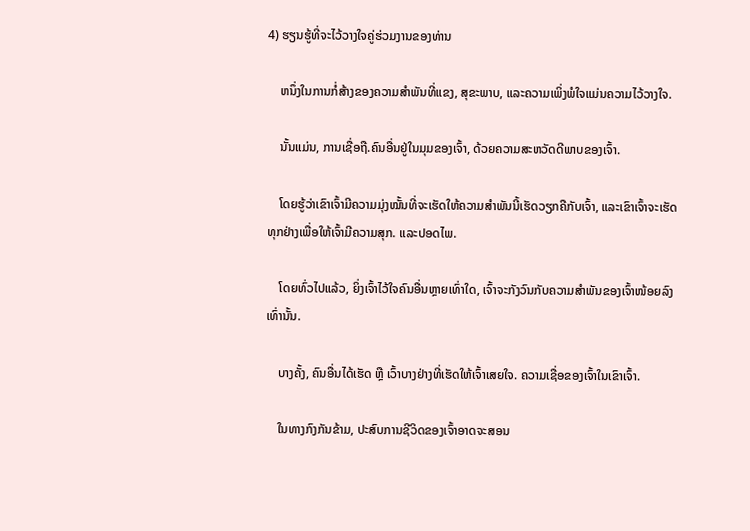4) ຮຽນຮູ້ທີ່ຈະໄວ້ວາງໃຈຄູ່ຮ່ວມງານຂອງທ່ານ

    ຫນຶ່ງໃນການກໍ່ສ້າງຂອງຄວາມສໍາພັນທີ່ແຂງ, ສຸຂະພາບ, ແລະຄວາມເພິ່ງພໍໃຈແມ່ນຄວາມໄວ້ວາງໃຈ.

    ນັ້ນແມ່ນ, ການເຊື່ອຖື.ຄົນອື່ນຢູ່ໃນມຸມຂອງເຈົ້າ, ດ້ວຍຄວາມສະຫວັດດີພາບຂອງເຈົ້າ.

    ໂດຍຮູ້ວ່າເຂົາເຈົ້າມີຄວາມມຸ່ງໝັ້ນທີ່ຈະເຮັດໃຫ້ຄວາມສຳພັນນີ້ເຮັດວຽກຄືກັບເຈົ້າ, ແລະເຂົາເຈົ້າຈະເຮັດທຸກຢ່າງເພື່ອໃຫ້ເຈົ້າມີຄວາມສຸກ. ແລະປອດໄພ.

    ໂດຍທົ່ວໄປແລ້ວ, ຍິ່ງເຈົ້າໄວ້ໃຈຄົນອື່ນຫຼາຍເທົ່າໃດ, ເຈົ້າຈະກັງວົນກັບຄວາມສຳພັນຂອງເຈົ້າໜ້ອຍລົງເທົ່ານັ້ນ.

    ບາງຄັ້ງ, ຄົນອື່ນໄດ້ເຮັດ ຫຼື ເວົ້າບາງຢ່າງທີ່ເຮັດໃຫ້ເຈົ້າເສຍໃຈ. ຄວາມເຊື່ອຂອງເຈົ້າໃນເຂົາເຈົ້າ.

    ໃນທາງກົງກັນຂ້າມ, ປະສົບການຊີວິດຂອງເຈົ້າອາດຈະສອນ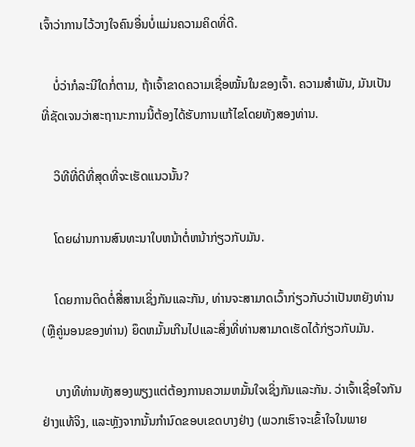ເຈົ້າວ່າການໄວ້ວາງໃຈຄົນອື່ນບໍ່ແມ່ນຄວາມຄິດທີ່ດີ.

    ບໍ່ວ່າກໍລະນີໃດກໍ່ຕາມ, ຖ້າເຈົ້າຂາດຄວາມເຊື່ອໝັ້ນໃນຂອງເຈົ້າ. ຄວາມສໍາພັນ, ມັນເປັນທີ່ຊັດເຈນວ່າສະຖານະການນີ້ຕ້ອງໄດ້ຮັບການແກ້ໄຂໂດຍທັງສອງທ່ານ.

    ວິທີທີ່ດີທີ່ສຸດທີ່ຈະເຮັດແນວນັ້ນ?

    ໂດຍຜ່ານການສົນທະນາໃບຫນ້າຕໍ່ຫນ້າກ່ຽວກັບມັນ.

    ໂດຍການຕິດຕໍ່ສື່ສານເຊິ່ງກັນແລະກັນ, ທ່ານຈະສາມາດເວົ້າກ່ຽວກັບວ່າເປັນຫຍັງທ່ານ (ຫຼືຄູ່ນອນຂອງທ່ານ) ຍຶດຫມັ້ນເກີນໄປແລະສິ່ງທີ່ທ່ານສາມາດເຮັດໄດ້ກ່ຽວກັບມັນ.

    ບາງທີທ່ານທັງສອງພຽງແຕ່ຕ້ອງການຄວາມຫມັ້ນໃຈເຊິ່ງກັນແລະກັນ. ວ່າເຈົ້າເຊື່ອໃຈກັນຢ່າງແທ້ຈິງ, ແລະຫຼັງຈາກນັ້ນກໍານົດຂອບເຂດບາງຢ່າງ (ພວກເຮົາຈະເຂົ້າໃຈໃນພາຍ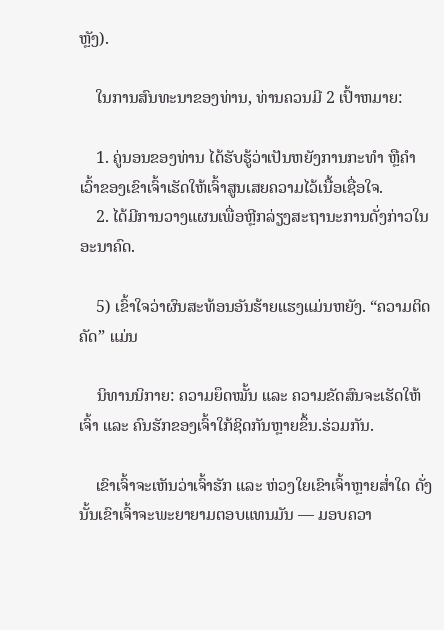ຫຼັງ).

    ໃນການສົນທະນາຂອງທ່ານ, ທ່ານຄວນມີ 2 ເປົ້າຫມາຍ:

    1. ຄູ່ນອນຂອງທ່ານ ໄດ້ຮັບຮູ້ວ່າເປັນຫຍັງການກະທຳ ຫຼືຄຳເວົ້າຂອງເຂົາເຈົ້າເຮັດໃຫ້ເຈົ້າສູນເສຍຄວາມໄວ້ເນື້ອເຊື່ອໃຈ.
    2. ໄດ້ມີການວາງແຜນເພື່ອຫຼີກລ່ຽງສະຖານະການດັ່ງກ່າວໃນອະນາຄົດ.

    5) ເຂົ້າໃຈວ່າຜົນສະທ້ອນອັນຮ້າຍແຮງແມ່ນຫຍັງ. “ຄວາມຕິດຄັດ” ແມ່ນ

    ນິທານນິກາຍ: ຄວາມຍຶດໝັ້ນ ແລະ ຄວາມຂັດສົນຈະເຮັດໃຫ້ເຈົ້າ ແລະ ຄົນຮັກຂອງເຈົ້າໃກ້ຊິດກັນຫຼາຍຂຶ້ນ.ຮ່ວມກັນ.

    ເຂົາເຈົ້າຈະເຫັນວ່າເຈົ້າຮັກ ແລະ ຫ່ວງໃຍເຂົາເຈົ້າຫຼາຍສໍ່າໃດ ດັ່ງນັ້ນເຂົາເຈົ້າຈະພະຍາຍາມຕອບແທນມັນ — ມອບຄວາ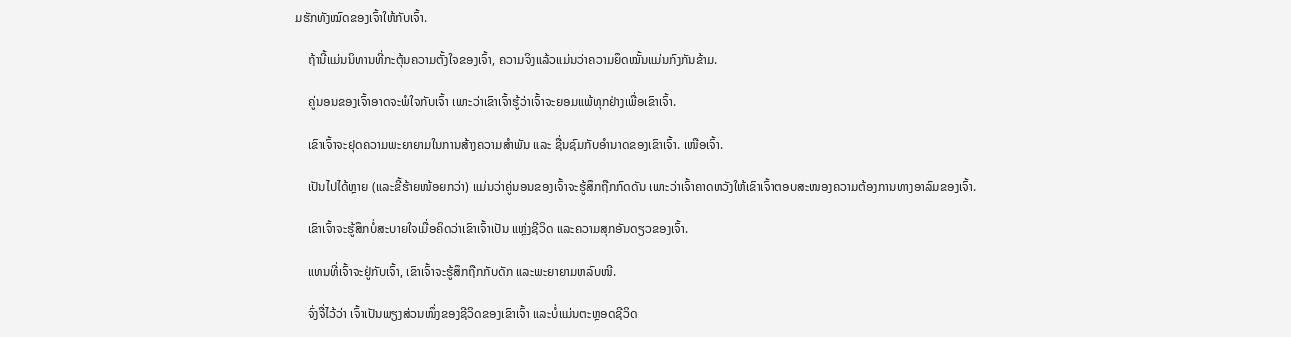ມຮັກທັງໝົດຂອງເຈົ້າໃຫ້ກັບເຈົ້າ.

    ຖ້ານີ້ແມ່ນນິທານທີ່ກະຕຸ້ນຄວາມຕັ້ງໃຈຂອງເຈົ້າ, ຄວາມຈິງແລ້ວແມ່ນວ່າຄວາມຍຶດໝັ້ນແມ່ນກົງກັນຂ້າມ.

    ຄູ່ນອນຂອງເຈົ້າອາດຈະພໍໃຈກັບເຈົ້າ ເພາະວ່າເຂົາເຈົ້າຮູ້ວ່າເຈົ້າຈະຍອມແພ້ທຸກຢ່າງເພື່ອເຂົາເຈົ້າ.

    ເຂົາເຈົ້າຈະຢຸດຄວາມພະຍາຍາມໃນການສ້າງຄວາມສຳພັນ ແລະ ຊື່ນຊົມກັບອຳນາດຂອງເຂົາເຈົ້າ. ເໜືອເຈົ້າ.

    ເປັນໄປໄດ້ຫຼາຍ (ແລະຂີ້ຮ້າຍໜ້ອຍກວ່າ) ແມ່ນວ່າຄູ່ນອນຂອງເຈົ້າຈະຮູ້ສຶກຖືກກົດດັນ ເພາະວ່າເຈົ້າຄາດຫວັງໃຫ້ເຂົາເຈົ້າຕອບສະໜອງຄວາມຕ້ອງການທາງອາລົມຂອງເຈົ້າ.

    ເຂົາເຈົ້າຈະຮູ້ສຶກບໍ່ສະບາຍໃຈເມື່ອຄິດວ່າເຂົາເຈົ້າເປັນ ແຫຼ່ງຊີວິດ ແລະຄວາມສຸກອັນດຽວຂອງເຈົ້າ.

    ແທນທີ່ເຈົ້າຈະຢູ່ກັບເຈົ້າ, ເຂົາເຈົ້າຈະຮູ້ສຶກຖືກກັບດັກ ແລະພະຍາຍາມຫລົບໜີ.

    ຈົ່ງຈື່ໄວ້ວ່າ ເຈົ້າເປັນພຽງສ່ວນໜຶ່ງຂອງຊີວິດຂອງເຂົາເຈົ້າ ແລະບໍ່ແມ່ນຕະຫຼອດຊີວິດ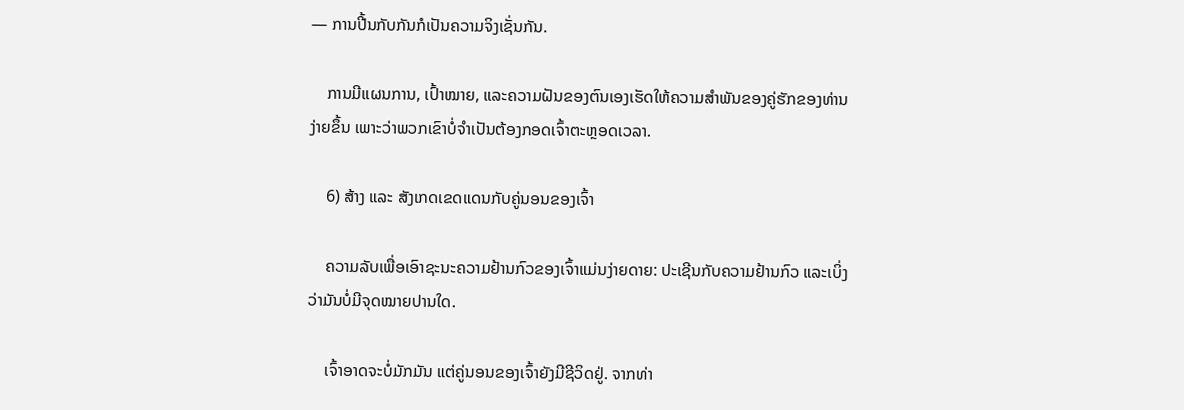— ການປີ້ນກັບກັນກໍເປັນຄວາມຈິງເຊັ່ນກັນ.

    ການມີແຜນການ, ເປົ້າໝາຍ, ແລະຄວາມຝັນຂອງຕົນເອງເຮັດໃຫ້ຄວາມສຳພັນຂອງຄູ່ຮັກຂອງທ່ານງ່າຍຂຶ້ນ ເພາະວ່າພວກເຂົາບໍ່ຈຳເປັນຕ້ອງກອດເຈົ້າຕະຫຼອດເວລາ.

    6) ສ້າງ ແລະ ສັງເກດເຂດແດນກັບຄູ່ນອນຂອງເຈົ້າ

    ຄວາມລັບເພື່ອເອົາຊະນະຄວາມຢ້ານກົວຂອງເຈົ້າແມ່ນງ່າຍດາຍ: ປະເຊີນກັບຄວາມຢ້ານກົວ ແລະເບິ່ງວ່າມັນບໍ່ມີຈຸດໝາຍປານໃດ.

    ເຈົ້າອາດຈະບໍ່ມັກມັນ ແຕ່ຄູ່ນອນຂອງເຈົ້າຍັງມີຊີວິດຢູ່. ຈາກທ່າ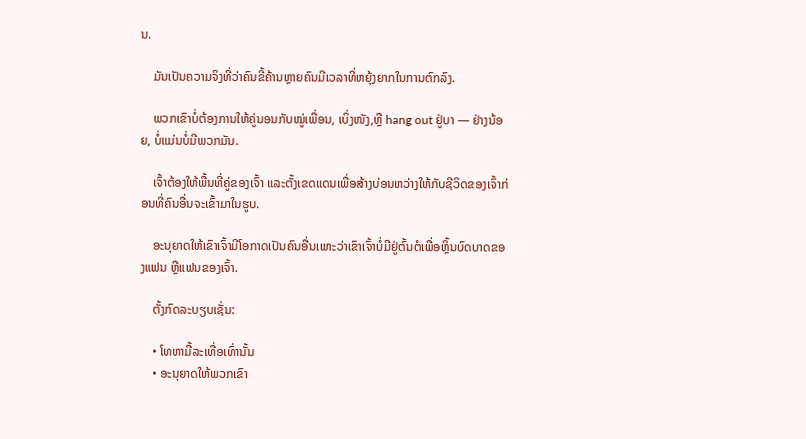ນ.

    ມັນເປັນຄວາມຈິງທີ່ວ່າຄົນຂີ້ຄ້ານຫຼາຍຄົນມີເວລາທີ່ຫຍຸ້ງຍາກໃນການຕົກລົງ.

    ພວກເຂົາບໍ່ຕ້ອງການໃຫ້ຄູ່ນອນກັບໝູ່ເພື່ອນ, ເບິ່ງໜັງ,ຫຼື hang out ຢູ່ບາ — ຢ່າງນ້ອຍ, ບໍ່ແມ່ນບໍ່ມີພວກມັນ.

    ເຈົ້າຕ້ອງໃຫ້ພື້ນທີ່ຄູ່ຂອງເຈົ້າ ແລະຕັ້ງເຂດແດນເພື່ອສ້າງບ່ອນຫວ່າງໃຫ້ກັບຊີວິດຂອງເຈົ້າກ່ອນທີ່ຄົນອື່ນຈະເຂົ້າມາໃນຮູບ.

    ອະນຸຍາດໃຫ້ເຂົາເຈົ້າມີໂອກາດເປັນຄົນອື່ນເພາະວ່າເຂົາເຈົ້າບໍ່ມີຢູ່ຕົ້ນຕໍເພື່ອຫຼິ້ນບົດບາດຂອງແຟນ ຫຼືແຟນຂອງເຈົ້າ.

    ຕັ້ງກົດລະບຽບເຊັ່ນ:

    • ໂທຫາມື້ລະເທື່ອເທົ່ານັ້ນ
    • ອະນຸຍາດໃຫ້ພວກເຂົາ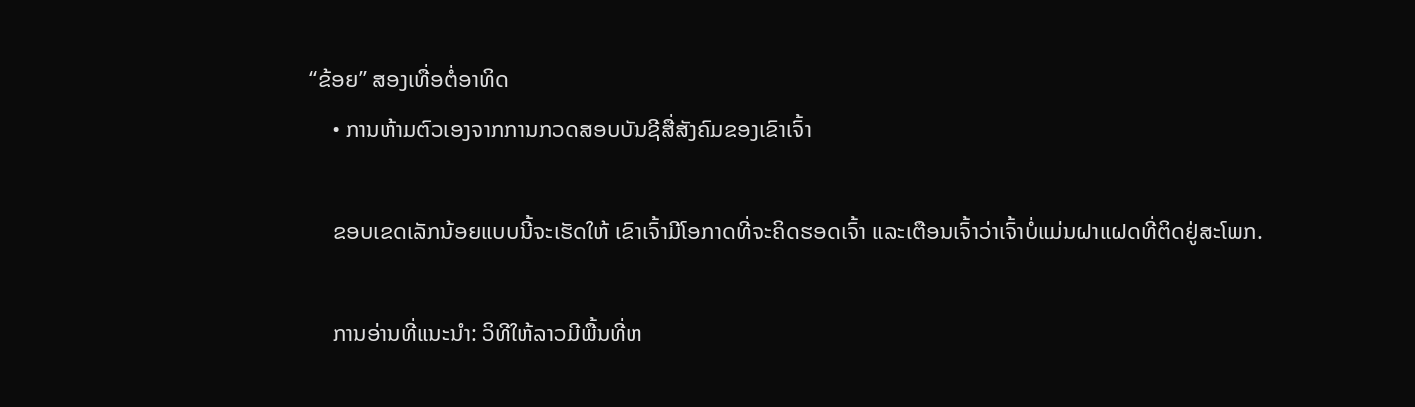“ຂ້ອຍ” ສອງເທື່ອຕໍ່ອາທິດ
    • ການຫ້າມຕົວເອງຈາກການກວດສອບບັນຊີສື່ສັງຄົມຂອງເຂົາເຈົ້າ

    ຂອບເຂດເລັກນ້ອຍແບບນີ້ຈະເຮັດໃຫ້ ເຂົາເຈົ້າມີໂອກາດທີ່ຈະຄິດຮອດເຈົ້າ ແລະເຕືອນເຈົ້າວ່າເຈົ້າບໍ່ແມ່ນຝາແຝດທີ່ຕິດຢູ່ສະໂພກ.

    ການອ່ານທີ່ແນະນຳ: ວິທີໃຫ້ລາວມີພື້ນທີ່ຫ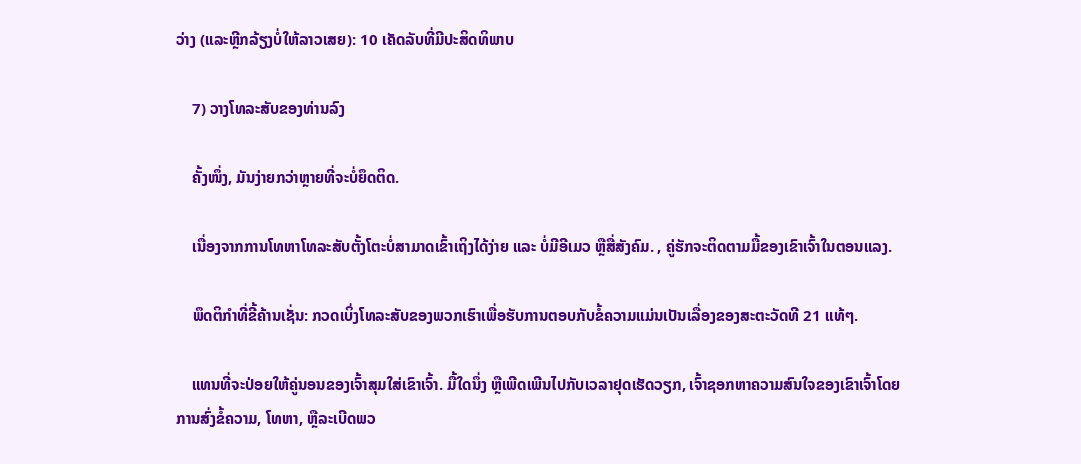ວ່າງ (ແລະຫຼີກລ້ຽງບໍ່ໃຫ້ລາວເສຍ): 10 ເຄັດລັບທີ່ມີປະສິດທິພາບ

    7) ວາງໂທລະສັບຂອງທ່ານລົງ

    ຄັ້ງໜຶ່ງ, ມັນງ່າຍກວ່າຫຼາຍທີ່ຈະບໍ່ຍຶດຕິດ.

    ເນື່ອງຈາກການໂທຫາໂທລະສັບຕັ້ງໂຕະບໍ່ສາມາດເຂົ້າເຖິງໄດ້ງ່າຍ ແລະ ບໍ່ມີອີເມວ ຫຼືສື່ສັງຄົມ. , ຄູ່ຮັກຈະຕິດຕາມມື້ຂອງເຂົາເຈົ້າໃນຕອນແລງ.

    ພຶດຕິກຳທີ່ຂີ້ຄ້ານເຊັ່ນ: ກວດເບິ່ງໂທລະສັບຂອງພວກເຮົາເພື່ອຮັບການຕອບກັບຂໍ້ຄວາມແມ່ນເປັນເລື່ອງຂອງສະຕະວັດທີ 21 ແທ້ໆ.

    ແທນທີ່ຈະປ່ອຍໃຫ້ຄູ່ນອນຂອງເຈົ້າສຸມໃສ່ເຂົາເຈົ້າ. ມື້ໃດນຶ່ງ ຫຼືເພີດເພີນໄປກັບເວລາຢຸດເຮັດວຽກ, ເຈົ້າຊອກຫາຄວາມສົນໃຈຂອງເຂົາເຈົ້າໂດຍການສົ່ງຂໍ້ຄວາມ, ໂທຫາ, ຫຼືລະເບີດພວ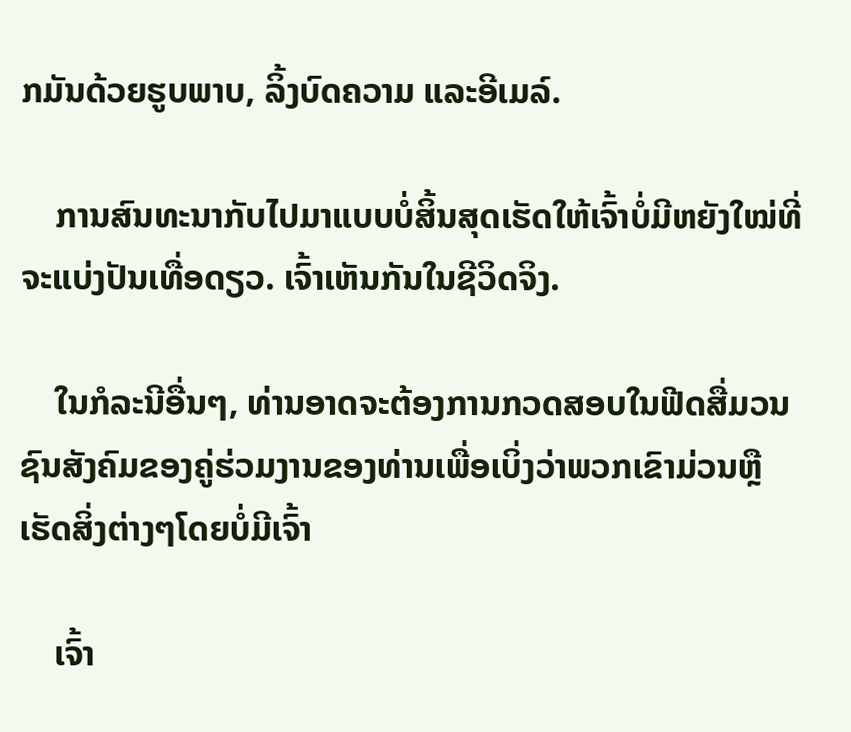ກມັນດ້ວຍຮູບພາບ, ລິ້ງບົດຄວາມ ແລະອີເມລ໌.

    ການສົນທະນາກັບໄປມາແບບບໍ່ສິ້ນສຸດເຮັດໃຫ້ເຈົ້າບໍ່ມີຫຍັງໃໝ່ທີ່ຈະແບ່ງປັນເທື່ອດຽວ. ເຈົ້າເຫັນກັນໃນຊີວິດຈິງ.

    ໃນກໍລະນີອື່ນໆ, ທ່ານອາດຈະຕ້ອງການກວດສອບໃນຟີດສື່ມວນຊົນສັງຄົມຂອງຄູ່ຮ່ວມງານຂອງທ່ານເພື່ອເບິ່ງວ່າພວກເຂົາມ່ວນຫຼືເຮັດສິ່ງຕ່າງໆໂດຍບໍ່ມີເຈົ້າ

    ເຈົ້າ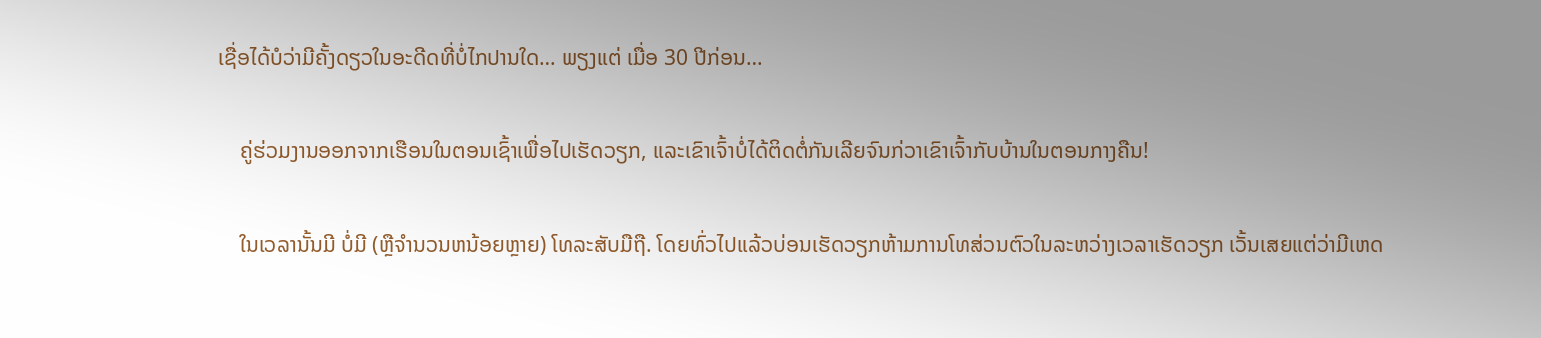ເຊື່ອໄດ້ບໍວ່າມີຄັ້ງດຽວໃນອະດີດທີ່ບໍ່ໄກປານໃດ… ພຽງແຕ່ ເມື່ອ 30 ປີກ່ອນ…

    ຄູ່ຮ່ວມງານອອກຈາກເຮືອນໃນຕອນເຊົ້າເພື່ອໄປເຮັດວຽກ, ແລະເຂົາເຈົ້າບໍ່ໄດ້ຕິດຕໍ່ກັນເລີຍຈົນກ່ວາເຂົາເຈົ້າກັບບ້ານໃນຕອນກາງຄືນ!

    ໃນເວລານັ້ນມີ ບໍ່ມີ (ຫຼືຈໍານວນຫນ້ອຍຫຼາຍ) ໂທລະສັບມືຖື. ໂດຍທົ່ວໄປແລ້ວບ່ອນເຮັດວຽກຫ້າມການໂທສ່ວນຕົວໃນລະຫວ່າງເວລາເຮັດວຽກ ເວັ້ນເສຍແຕ່ວ່າມີເຫດ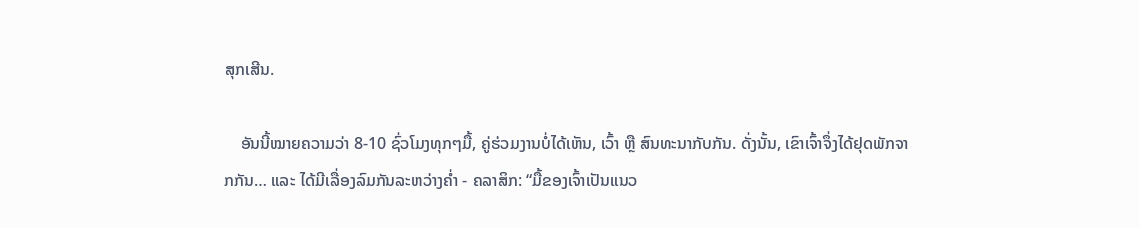ສຸກເສີນ.

    ອັນນີ້ໝາຍຄວາມວ່າ 8-10 ຊົ່ວໂມງທຸກໆມື້, ຄູ່ຮ່ວມງານບໍ່ໄດ້ເຫັນ, ເວົ້າ ຫຼື ສົນທະນາກັບກັນ. ດັ່ງນັ້ນ, ເຂົາເຈົ້າຈຶ່ງໄດ້ຢຸດພັກຈາກກັນ… ແລະ ໄດ້ມີເລື່ອງລົມກັນລະຫວ່າງຄ່ຳ - ຄລາສິກ: “ມື້ຂອງເຈົ້າເປັນແນວ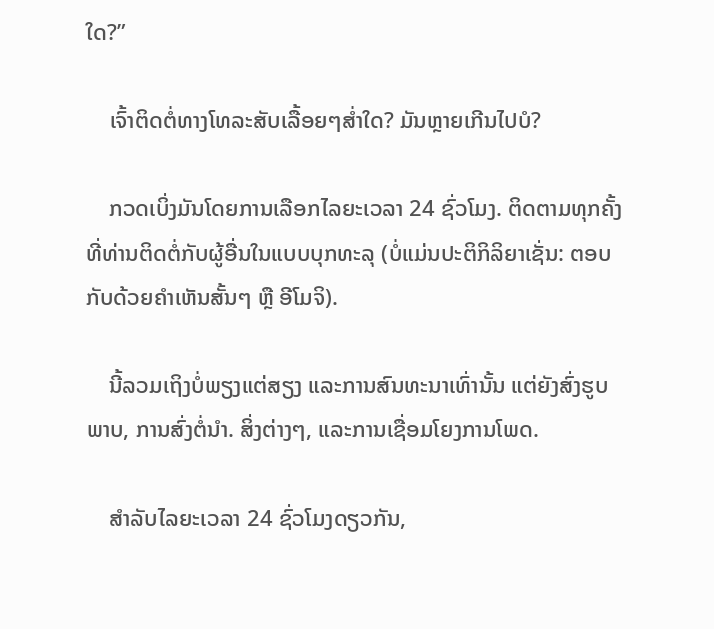ໃດ?”

    ເຈົ້າຕິດຕໍ່ທາງໂທລະສັບເລື້ອຍໆສໍ່າໃດ? ມັນຫຼາຍເກີນໄປບໍ?

    ກວດເບິ່ງມັນໂດຍການເລືອກໄລຍະເວລາ 24 ຊົ່ວໂມງ. ຕິດຕາມທຸກຄັ້ງທີ່ທ່ານຕິດຕໍ່ກັບຜູ້ອື່ນໃນແບບບຸກທະລຸ (ບໍ່ແມ່ນປະຕິກິລິຍາເຊັ່ນ: ຕອບກັບດ້ວຍຄຳເຫັນສັ້ນໆ ຫຼື ອີໂມຈິ).

    ນີ້ລວມເຖິງບໍ່ພຽງແຕ່ສຽງ ແລະການສົນທະນາເທົ່ານັ້ນ ແຕ່ຍັງສົ່ງຮູບພາບ, ການສົ່ງຕໍ່ນຳ. ສິ່ງຕ່າງໆ, ແລະການເຊື່ອມໂຍງການໂພດ.

    ສໍາລັບໄລຍະເວລາ 24 ຊົ່ວໂມງດຽວກັນ,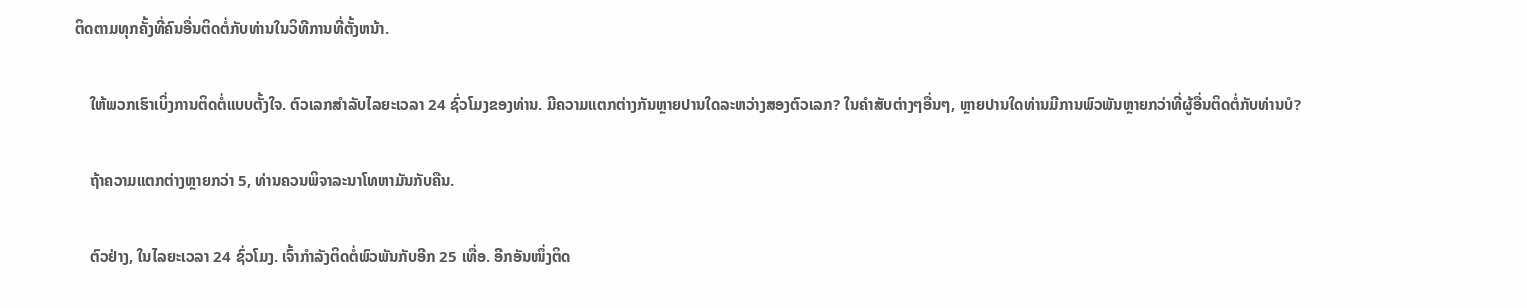ຕິດຕາມທຸກຄັ້ງທີ່ຄົນອື່ນຕິດຕໍ່ກັບທ່ານໃນວິທີການທີ່ຕັ້ງຫນ້າ.

    ໃຫ້ພວກເຮົາເບິ່ງການຕິດຕໍ່ແບບຕັ້ງໃຈ. ຕົວເລກສໍາລັບໄລຍະເວລາ 24 ຊົ່ວໂມງຂອງທ່ານ. ມີຄວາມແຕກຕ່າງກັນຫຼາຍປານໃດລະຫວ່າງສອງຕົວເລກ? ໃນຄໍາສັບຕ່າງໆອື່ນໆ, ຫຼາຍປານໃດທ່ານມີການພົວພັນຫຼາຍກວ່າທີ່ຜູ້ອື່ນຕິດຕໍ່ກັບທ່ານບໍ?

    ຖ້າຄວາມແຕກຕ່າງຫຼາຍກວ່າ 5, ທ່ານຄວນພິຈາລະນາໂທຫາມັນກັບຄືນ.

    ຕົວຢ່າງ, ໃນໄລຍະເວລາ 24 ຊົ່ວໂມງ. ເຈົ້າກໍາລັງຕິດຕໍ່ພົວພັນກັບອີກ 25 ເທື່ອ. ອີກອັນໜຶ່ງຕິດ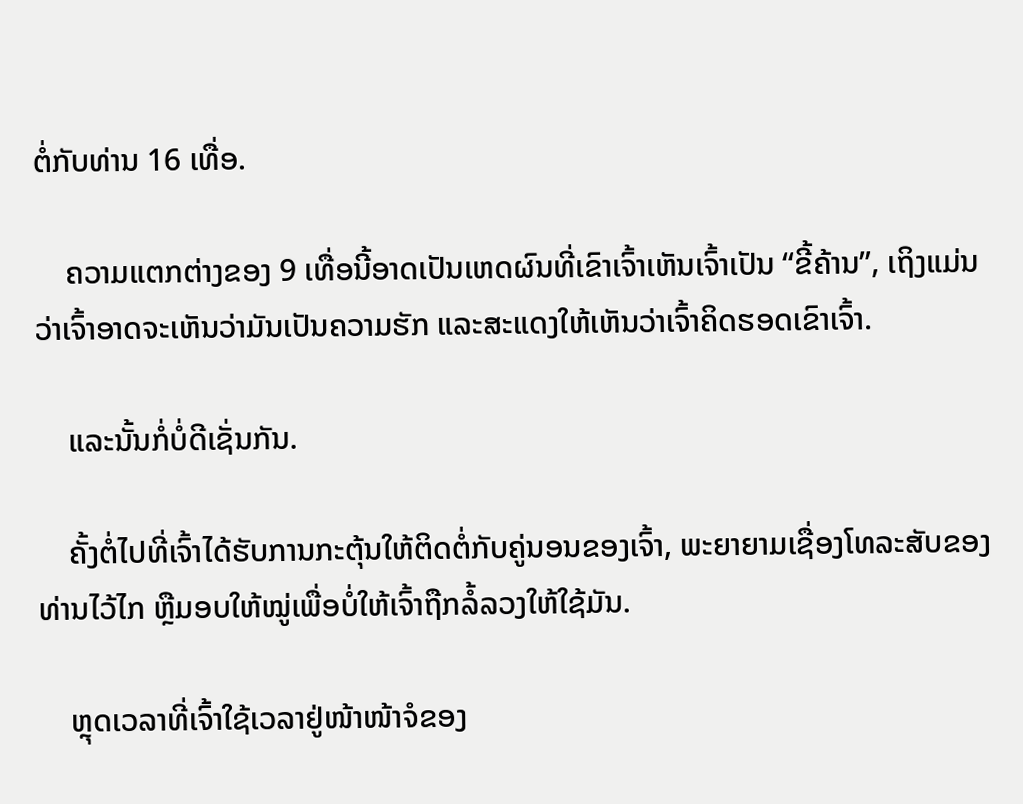ຕໍ່ກັບທ່ານ 16 ເທື່ອ.

    ຄວາມແຕກຕ່າງຂອງ 9 ເທື່ອນີ້ອາດເປັນເຫດຜົນທີ່ເຂົາເຈົ້າເຫັນເຈົ້າເປັນ “ຂີ້ຄ້ານ”, ເຖິງແມ່ນວ່າເຈົ້າອາດຈະເຫັນວ່າມັນເປັນຄວາມຮັກ ແລະສະແດງໃຫ້ເຫັນວ່າເຈົ້າຄິດຮອດເຂົາເຈົ້າ.

    ແລະນັ້ນກໍ່ບໍ່ດີເຊັ່ນກັນ.

    ຄັ້ງຕໍ່ໄປທີ່ເຈົ້າໄດ້ຮັບການກະຕຸ້ນໃຫ້ຕິດຕໍ່ກັບຄູ່ນອນຂອງເຈົ້າ, ພະຍາຍາມເຊື່ອງໂທລະສັບຂອງທ່ານໄວ້ໄກ ຫຼືມອບໃຫ້ໝູ່ເພື່ອບໍ່ໃຫ້ເຈົ້າຖືກລໍ້ລວງໃຫ້ໃຊ້ມັນ.

    ຫຼຸດເວລາທີ່ເຈົ້າໃຊ້ເວລາຢູ່ໜ້າໜ້າຈໍຂອງ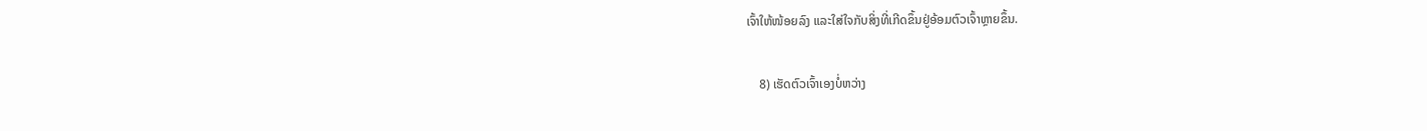ເຈົ້າໃຫ້ໜ້ອຍລົງ ແລະໃສ່ໃຈກັບສິ່ງທີ່ເກີດຂຶ້ນຢູ່ອ້ອມຕົວເຈົ້າຫຼາຍຂຶ້ນ.

    8) ເຮັດຕົວເຈົ້າເອງບໍ່ຫວ່າງ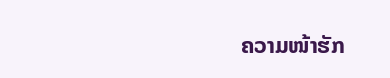ຄວາມໜ້າຮັກ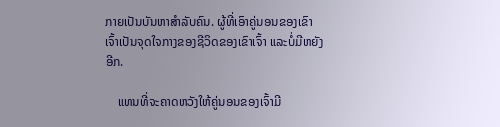ກາຍເປັນບັນຫາສຳລັບຄົນ. ຜູ້ທີ່ເອົາຄູ່ນອນຂອງເຂົາເຈົ້າເປັນຈຸດໃຈກາງຂອງຊີວິດຂອງເຂົາເຈົ້າ ແລະບໍ່ມີຫຍັງອີກ.

    ແທນທີ່ຈະຄາດຫວັງໃຫ້ຄູ່ນອນຂອງເຈົ້າມີ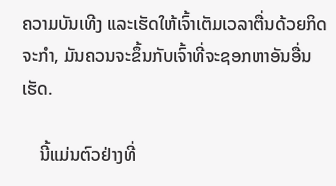ຄວາມບັນເທີງ ແລະເຮັດໃຫ້ເຈົ້າເຕັມເວລາຕື່ນດ້ວຍກິດຈະກໍາ, ມັນຄວນຈະຂຶ້ນກັບເຈົ້າທີ່ຈະຊອກຫາອັນອື່ນເຮັດ.

    ນີ້ແມ່ນຕົວຢ່າງທີ່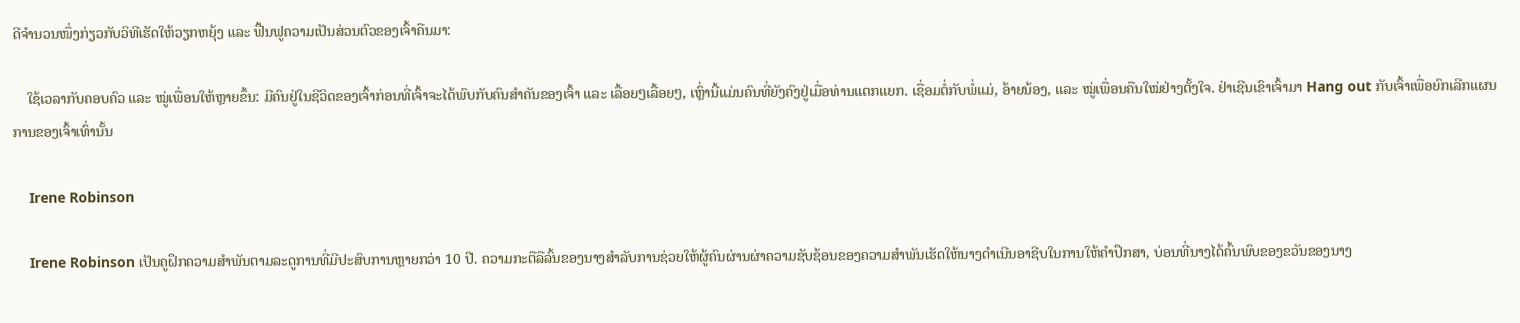ດີຈຳນວນໜຶ່ງກ່ຽວກັບວິທີເຮັດໃຫ້ວຽກຫຍຸ້ງ ແລະ ຟື້ນຟູຄວາມເປັນສ່ວນຕົວຂອງເຈົ້າຄືນມາ:

    ໃຊ້ເວລາກັບຄອບຄົວ ແລະ ໝູ່ເພື່ອນໃຫ້ຫຼາຍຂຶ້ນ: ມີຄົນຢູ່ໃນຊີວິດຂອງເຈົ້າກ່ອນທີ່ເຈົ້າຈະໄດ້ພົບກັບຄົນສຳຄັນຂອງເຈົ້າ ແລະ ເລື້ອຍໆເລື້ອຍໆ, ເຫຼົ່ານີ້ແມ່ນຄົນທີ່ຍັງຄົງຢູ່ເມື່ອທ່ານແຕກແຍກ. ເຊື່ອມຕໍ່ກັບພໍ່ແມ່, ອ້າຍນ້ອງ, ແລະ ໝູ່ເພື່ອນຄືນໃໝ່ຢ່າງຕັ້ງໃຈ. ຢ່າເຊີນເຂົາເຈົ້າມາ Hang out ກັບເຈົ້າເພື່ອຍົກເລີກແຜນການຂອງເຈົ້າເທົ່ານັ້ນ

    Irene Robinson

    Irene Robinson ເປັນຄູຝຶກຄວາມສໍາພັນຕາມລະດູການທີ່ມີປະສົບການຫຼາຍກວ່າ 10 ປີ. ຄວາມກະຕືລືລົ້ນຂອງນາງສໍາລັບການຊ່ວຍໃຫ້ຜູ້ຄົນຜ່ານຜ່າຄວາມຊັບຊ້ອນຂອງຄວາມສໍາພັນເຮັດໃຫ້ນາງດໍາເນີນອາຊີບໃນການໃຫ້ຄໍາປຶກສາ, ບ່ອນທີ່ນາງໄດ້ຄົ້ນພົບຂອງຂວັນຂອງນາງ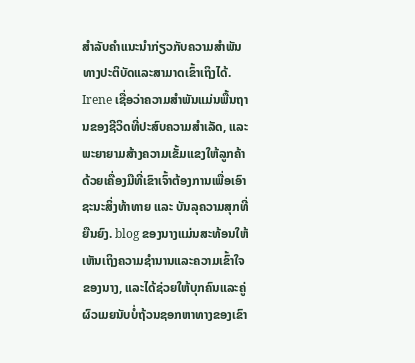ສໍາລັບຄໍາແນະນໍາກ່ຽວກັບຄວາມສໍາພັນທາງປະຕິບັດແລະສາມາດເຂົ້າເຖິງໄດ້. Irene ເຊື່ອວ່າຄວາມສຳພັນແມ່ນພື້ນຖານຂອງຊີວິດທີ່ປະສົບຄວາມສຳເລັດ, ແລະພະຍາຍາມສ້າງຄວາມເຂັ້ມແຂງໃຫ້ລູກຄ້າດ້ວຍເຄື່ອງມືທີ່ເຂົາເຈົ້າຕ້ອງການເພື່ອເອົາຊະນະສິ່ງທ້າທາຍ ແລະ ບັນລຸຄວາມສຸກທີ່ຍືນຍົງ. blog ຂອງນາງແມ່ນສະທ້ອນໃຫ້ເຫັນເຖິງຄວາມຊໍານານແລະຄວາມເຂົ້າໃຈຂອງນາງ, ແລະໄດ້ຊ່ວຍໃຫ້ບຸກຄົນແລະຄູ່ຜົວເມຍນັບບໍ່ຖ້ວນຊອກຫາທາງຂອງເຂົາ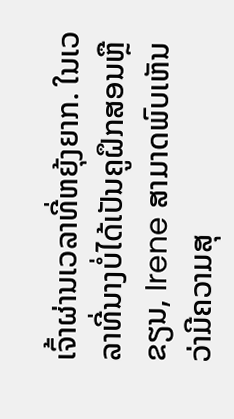ເຈົ້າຜ່ານເວລາທີ່ຫຍຸ້ງຍາກ. ໃນເວລາທີ່ນາງບໍ່ໄດ້ເປັນຄູຝຶກສອນຫຼືຂຽນ, Irene ສາມາດພົບເຫັນວ່າມີຄວາມສຸ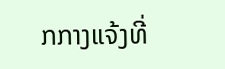ກກາງແຈ້ງທີ່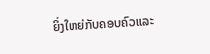ຍິ່ງໃຫຍ່ກັບຄອບຄົວແລະ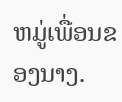ຫມູ່ເພື່ອນຂອງນາງ.